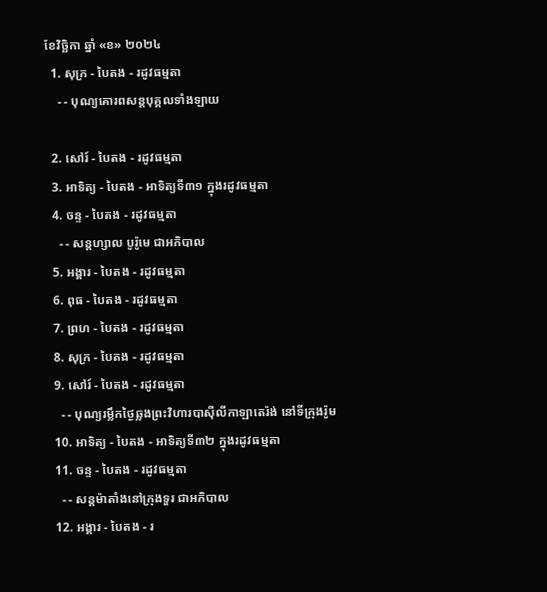ខែវិច្ឆិកា ឆ្នាំ «ខ» ២០២៤
  1. សុក្រ - បៃតង - រដូវធម្មតា
    - - បុណ្យគោរពសន្ដបុគ្គលទាំងឡាយ

  2. សៅរ៍ - បៃតង - រដូវធម្មតា
  3. អាទិត្យ - បៃតង - អាទិត្យទី៣១ ក្នុងរដូវធម្មតា
  4. ចន្ទ - បៃតង - រដូវធម្មតា
    - - សន្ដហ្សាល បូរ៉ូមេ ជាអភិបាល
  5. អង្គារ - បៃតង - រដូវធម្មតា
  6. ពុធ - បៃតង - រដូវធម្មតា
  7. ព្រហ - បៃតង - រដូវធម្មតា
  8. សុក្រ - បៃតង - រដូវធម្មតា
  9. សៅរ៍ - បៃតង - រដូវធម្មតា
    - - បុណ្យរម្លឹកថ្ងៃឆ្លងព្រះវិហារបាស៊ីលីកាឡាតេរ៉ង់ នៅទីក្រុងរ៉ូម
  10. អាទិត្យ - បៃតង - អាទិត្យទី៣២ ក្នុងរដូវធម្មតា
  11. ចន្ទ - បៃតង - រដូវធម្មតា
    - - សន្ដម៉ាតាំងនៅក្រុងទួរ ជាអភិបាល
  12. អង្គារ - បៃតង - រ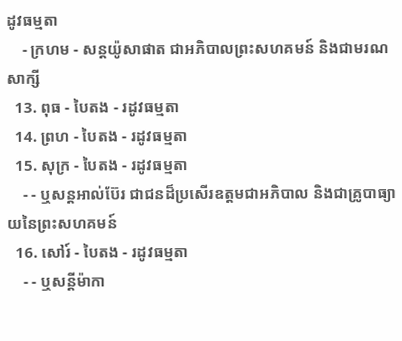ដូវធម្មតា
    - ក្រហម - សន្ដយ៉ូសាផាត ជាអភិបាលព្រះសហគមន៍ និងជាមរណសាក្សី
  13. ពុធ - បៃតង - រដូវធម្មតា
  14. ព្រហ - បៃតង - រដូវធម្មតា
  15. សុក្រ - បៃតង - រដូវធម្មតា
    - - ឬសន្ដអាល់ប៊ែរ ជាជនដ៏ប្រសើរឧត្ដមជាអភិបាល និងជាគ្រូបាធ្យាយនៃព្រះសហគមន៍
  16. សៅរ៍ - បៃតង - រដូវធម្មតា
    - - ឬសន្ដីម៉ាកា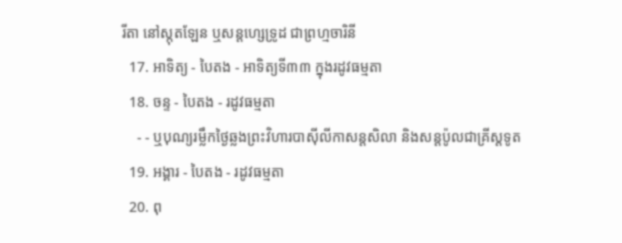រីតា នៅស្កុតឡែន ឬសន្ដហ្សេទ្រូដ ជាព្រហ្មចារិនី
  17. អាទិត្យ - បៃតង - អាទិត្យទី៣៣ ក្នុងរដូវធម្មតា
  18. ចន្ទ - បៃតង - រដូវធម្មតា
    - - ឬបុណ្យរម្លឹកថ្ងៃឆ្លងព្រះវិហារបាស៊ីលីកាសន្ដសិលា និងសន្ដប៉ូលជាគ្រីស្ដទូត
  19. អង្គារ - បៃតង - រដូវធម្មតា
  20. ពុ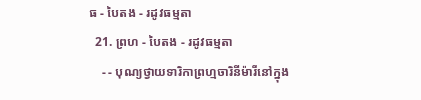ធ - បៃតង - រដូវធម្មតា
  21. ព្រហ - បៃតង - រដូវធម្មតា
    - - បុណ្យថ្វាយទារិកាព្រហ្មចារិនីម៉ារីនៅក្នុង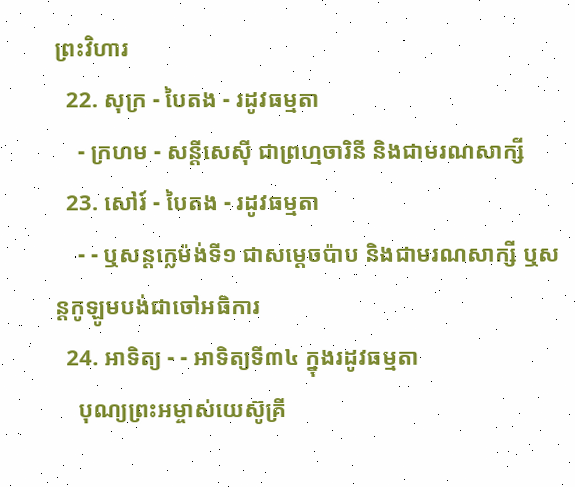ព្រះវិហារ
  22. សុក្រ - បៃតង - រដូវធម្មតា
    - ក្រហម - សន្ដីសេស៊ី ជាព្រហ្មចារិនី និងជាមរណសាក្សី
  23. សៅរ៍ - បៃតង - រដូវធម្មតា
    - - ឬសន្ដក្លេម៉ង់ទី១ ជាសម្ដេចប៉ាប និងជាមរណសាក្សី ឬសន្ដកូឡូមបង់ជាចៅអធិការ
  24. អាទិត្យ - - អាទិត្យទី៣៤ ក្នុងរដូវធម្មតា
    បុណ្យព្រះអម្ចាស់យេស៊ូគ្រី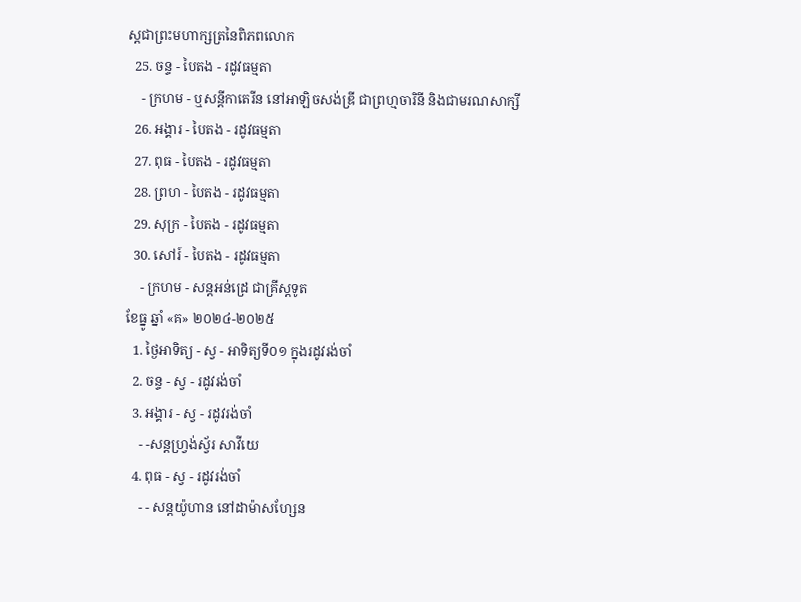ស្ដជាព្រះមហាក្សត្រនៃពិភពលោក
  25. ចន្ទ - បៃតង - រដូវធម្មតា
    - ក្រហម - ឬសន្ដីកាតេរីន នៅអាឡិចសង់ឌ្រី ជាព្រហ្មចារិនី និងជាមរណសាក្សី
  26. អង្គារ - បៃតង - រដូវធម្មតា
  27. ពុធ - បៃតង - រដូវធម្មតា
  28. ព្រហ - បៃតង - រដូវធម្មតា
  29. សុក្រ - បៃតង - រដូវធម្មតា
  30. សៅរ៍ - បៃតង - រដូវធម្មតា
    - ក្រហម - សន្ដអន់ដ្រេ ជាគ្រីស្ដទូត
ខែធ្នូ ឆ្នាំ «គ» ២០២៤-២០២៥
  1. ថ្ងៃអាទិត្យ - ស្វ - អាទិត្យទី០១ ក្នុងរដូវរង់ចាំ
  2. ចន្ទ - ស្វ - រដូវរង់ចាំ
  3. អង្គារ - ស្វ - រដូវរង់ចាំ
    - -សន្ដហ្វ្រង់ស្វ័រ សាវីយេ
  4. ពុធ - ស្វ - រដូវរង់ចាំ
    - - សន្ដយ៉ូហាន នៅដាម៉ាសហ្សែន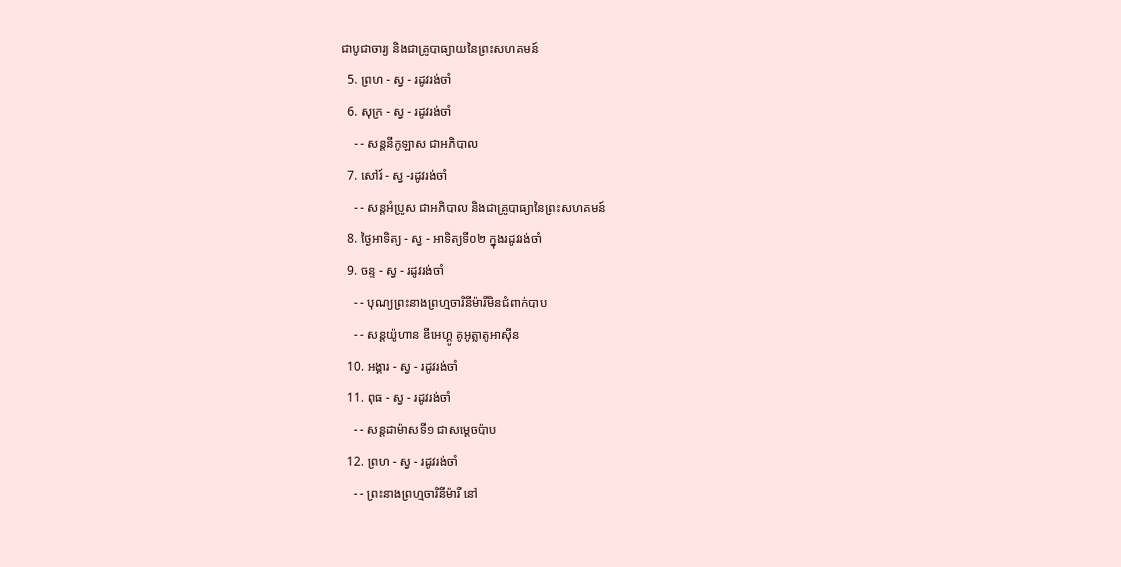ជាបូជាចារ្យ និងជាគ្រូបាធ្យាយនៃព្រះសហគមន៍
  5. ព្រហ - ស្វ - រដូវរង់ចាំ
  6. សុក្រ - ស្វ - រដូវរង់ចាំ
    - - សន្ដនីកូឡាស ជាអភិបាល
  7. សៅរ៍ - ស្វ -រដូវរង់ចាំ
    - - សន្ដអំប្រូស ជាអភិបាល និងជាគ្រូបាធ្យានៃព្រះសហគមន៍
  8. ថ្ងៃអាទិត្យ - ស្វ - អាទិត្យទី០២ ក្នុងរដូវរង់ចាំ
  9. ចន្ទ - ស្វ - រដូវរង់ចាំ
    - - បុណ្យព្រះនាងព្រហ្មចារិនីម៉ារីមិនជំពាក់បាប
    - - សន្ដយ៉ូហាន ឌីអេហ្គូ គូអូត្លាតូអាស៊ីន
  10. អង្គារ - ស្វ - រដូវរង់ចាំ
  11. ពុធ - ស្វ - រដូវរង់ចាំ
    - - សន្ដដាម៉ាសទី១ ជាសម្ដេចប៉ាប
  12. ព្រហ - ស្វ - រដូវរង់ចាំ
    - - ព្រះនាងព្រហ្មចារិនីម៉ារី នៅ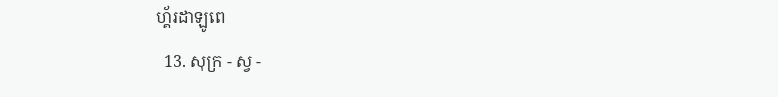ហ្គ័រដាឡូពេ
  13. សុក្រ - ស្វ -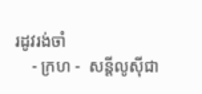រដូវរង់ចាំ
    - ក្រហ -  សន្ដីលូស៊ីជា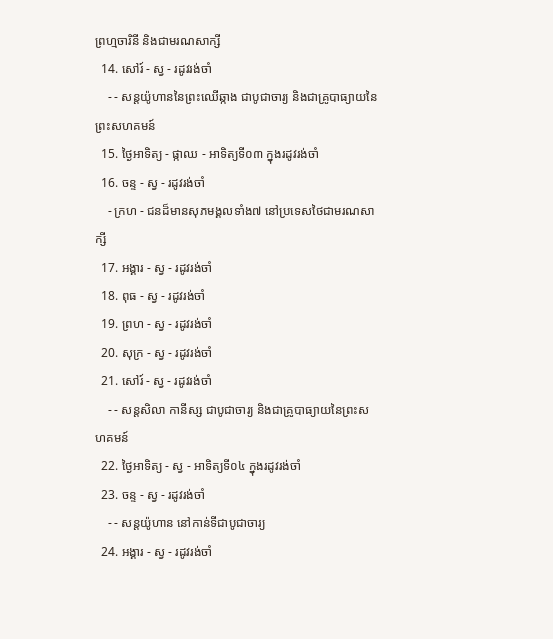ព្រហ្មចារិនី និងជាមរណសាក្សី
  14. សៅរ៍ - ស្វ - រដូវរង់ចាំ
    - - សន្ដយ៉ូហាននៃព្រះឈើឆ្កាង ជាបូជាចារ្យ និងជាគ្រូបាធ្យាយនៃព្រះសហគមន៍
  15. ថ្ងៃអាទិត្យ - ផ្កាឈ - អាទិត្យទី០៣ ក្នុងរដូវរង់ចាំ
  16. ចន្ទ - ស្វ - រដូវរង់ចាំ
    - ក្រហ - ជនដ៏មានសុភមង្គលទាំង៧ នៅប្រទេសថៃជាមរណសាក្សី
  17. អង្គារ - ស្វ - រដូវរង់ចាំ
  18. ពុធ - ស្វ - រដូវរង់ចាំ
  19. ព្រហ - ស្វ - រដូវរង់ចាំ
  20. សុក្រ - ស្វ - រដូវរង់ចាំ
  21. សៅរ៍ - ស្វ - រដូវរង់ចាំ
    - - សន្ដសិលា កានីស្ស ជាបូជាចារ្យ និងជាគ្រូបាធ្យាយនៃព្រះសហគមន៍
  22. ថ្ងៃអាទិត្យ - ស្វ - អាទិត្យទី០៤ ក្នុងរដូវរង់ចាំ
  23. ចន្ទ - ស្វ - រដូវរង់ចាំ
    - - សន្ដយ៉ូហាន នៅកាន់ទីជាបូជាចារ្យ
  24. អង្គារ - ស្វ - រដូវរង់ចាំ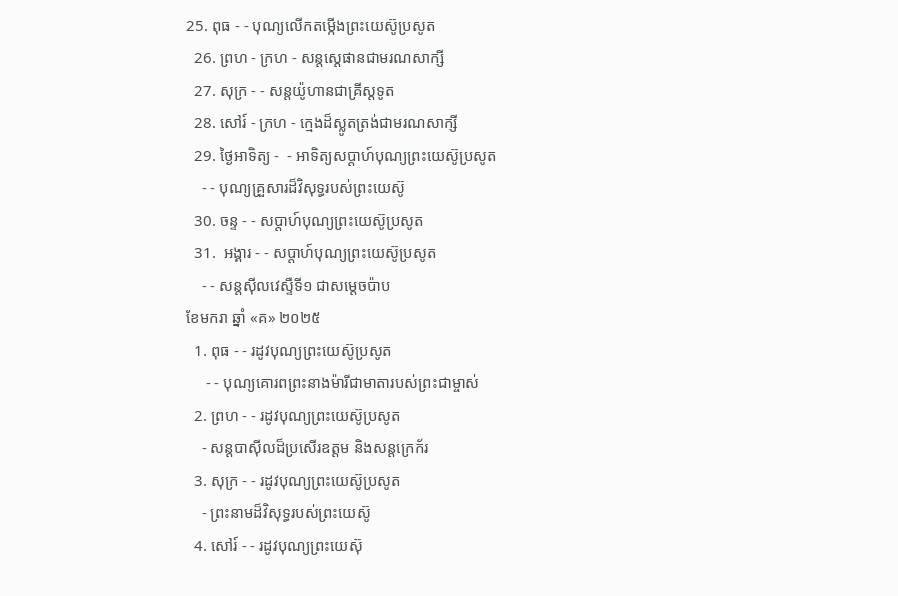25. ពុធ - - បុណ្យលើកតម្កើងព្រះយេស៊ូប្រសូត
  26. ព្រហ - ក្រហ - សន្តស្តេផានជាមរណសាក្សី
  27. សុក្រ - - សន្តយ៉ូហានជាគ្រីស្តទូត
  28. សៅរ៍ - ក្រហ - ក្មេងដ៏ស្លូតត្រង់ជាមរណសាក្សី
  29. ថ្ងៃអាទិត្យ -  - អាទិត្យសប្ដាហ៍បុណ្យព្រះយេស៊ូប្រសូត
    - - បុណ្យគ្រួសារដ៏វិសុទ្ធរបស់ព្រះយេស៊ូ
  30. ចន្ទ - - សប្ដាហ៍បុណ្យព្រះយេស៊ូប្រសូត
  31.  អង្គារ - - សប្ដាហ៍បុណ្យព្រះយេស៊ូប្រសូត
    - - សន្ដស៊ីលវេស្ទឺទី១ ជាសម្ដេចប៉ាប
ខែមករា ឆ្នាំ «គ» ២០២៥
  1. ពុធ - - រដូវបុណ្យព្រះយេស៊ូប្រសូត
     - - បុណ្យគោរពព្រះនាងម៉ារីជាមាតារបស់ព្រះជាម្ចាស់
  2. ព្រហ - - រដូវបុណ្យព្រះយេស៊ូប្រសូត
    - សន្ដបាស៊ីលដ៏ប្រសើរឧត្ដម និងសន្ដក្រេក័រ
  3. សុក្រ - - រដូវបុណ្យព្រះយេស៊ូប្រសូត
    - ព្រះនាមដ៏វិសុទ្ធរបស់ព្រះយេស៊ូ
  4. សៅរ៍ - - រដូវបុណ្យព្រះយេស៊ុ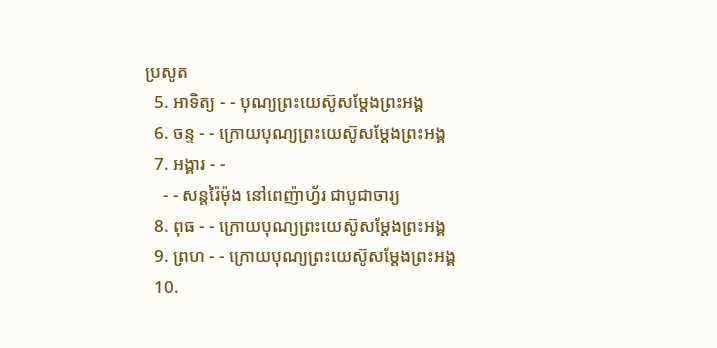ប្រសូត
  5. អាទិត្យ - - បុណ្យព្រះយេស៊ូសម្ដែងព្រះអង្គ
  6. ចន្ទ - - ក្រោយបុណ្យព្រះយេស៊ូសម្ដែងព្រះអង្គ
  7. អង្គារ - -
    - - សន្ដរ៉ៃម៉ុង នៅពេញ៉ាហ្វ័រ ជាបូជាចារ្យ
  8. ពុធ - - ក្រោយបុណ្យព្រះយេស៊ូសម្ដែងព្រះអង្គ
  9. ព្រហ - - ក្រោយបុណ្យព្រះយេស៊ូសម្ដែងព្រះអង្គ
  10.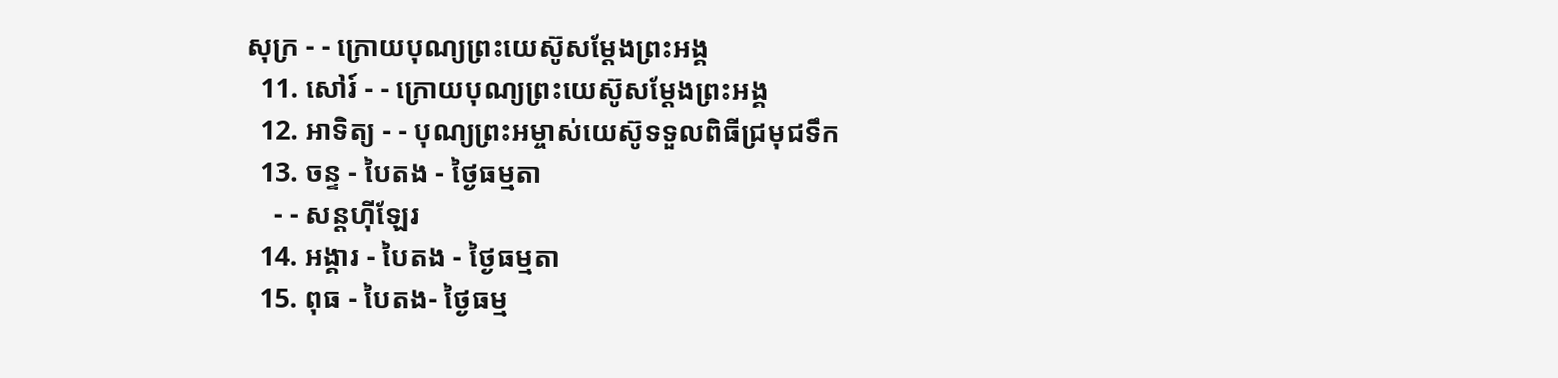សុក្រ - - ក្រោយបុណ្យព្រះយេស៊ូសម្ដែងព្រះអង្គ
  11. សៅរ៍ - - ក្រោយបុណ្យព្រះយេស៊ូសម្ដែងព្រះអង្គ
  12. អាទិត្យ - - បុណ្យព្រះអម្ចាស់យេស៊ូទទួលពិធីជ្រមុជទឹក
  13. ចន្ទ - បៃតង - ថ្ងៃធម្មតា
    - - សន្ដហ៊ីឡែរ
  14. អង្គារ - បៃតង - ថ្ងៃធម្មតា
  15. ពុធ - បៃតង- ថ្ងៃធម្ម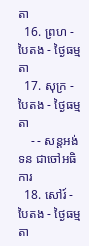តា
  16. ព្រហ - បៃតង - ថ្ងៃធម្មតា
  17. សុក្រ - បៃតង - ថ្ងៃធម្មតា
    - - សន្ដអង់ទន ជាចៅអធិការ
  18. សៅរ៍ - បៃតង - ថ្ងៃធម្មតា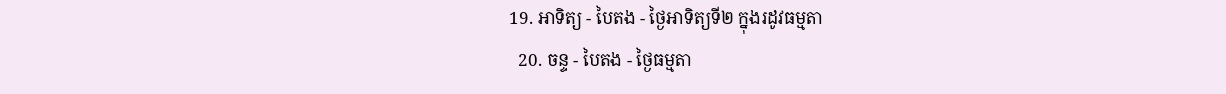19. អាទិត្យ - បៃតង - ថ្ងៃអាទិត្យទី២ ក្នុងរដូវធម្មតា
  20. ចន្ទ - បៃតង - ថ្ងៃធម្មតា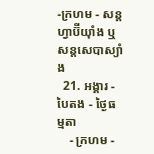-ក្រហម - សន្ដហ្វាប៊ីយ៉ាំង ឬ សន្ដសេបាស្យាំង
  21. អង្គារ - បៃតង - ថ្ងៃធម្មតា
    - ក្រហម -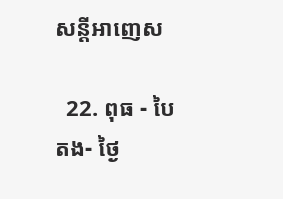សន្ដីអាញេស

  22. ពុធ - បៃតង- ថ្ងៃ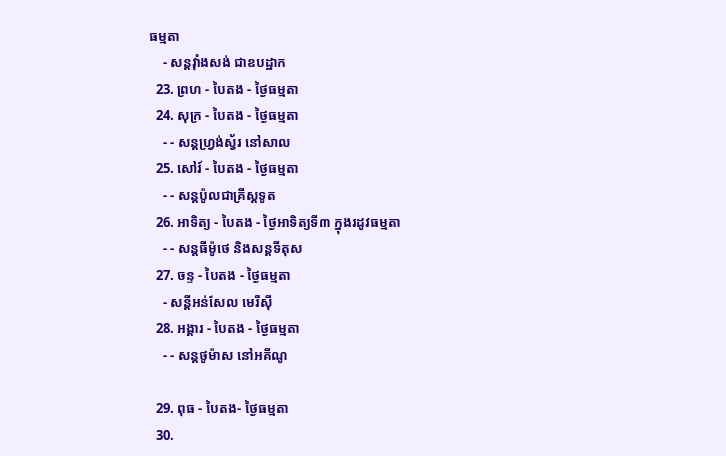ធម្មតា
    - សន្ដវ៉ាំងសង់ ជាឧបដ្ឋាក
  23. ព្រហ - បៃតង - ថ្ងៃធម្មតា
  24. សុក្រ - បៃតង - ថ្ងៃធម្មតា
    - - សន្ដហ្វ្រង់ស្វ័រ នៅសាល
  25. សៅរ៍ - បៃតង - ថ្ងៃធម្មតា
    - - សន្ដប៉ូលជាគ្រីស្ដទូត
  26. អាទិត្យ - បៃតង - ថ្ងៃអាទិត្យទី៣ ក្នុងរដូវធម្មតា
    - - សន្ដធីម៉ូថេ និងសន្ដទីតុស
  27. ចន្ទ - បៃតង - ថ្ងៃធម្មតា
    - សន្ដីអន់សែល មេរីស៊ី
  28. អង្គារ - បៃតង - ថ្ងៃធម្មតា
    - - សន្ដថូម៉ាស នៅអគីណូ

  29. ពុធ - បៃតង- ថ្ងៃធម្មតា
  30.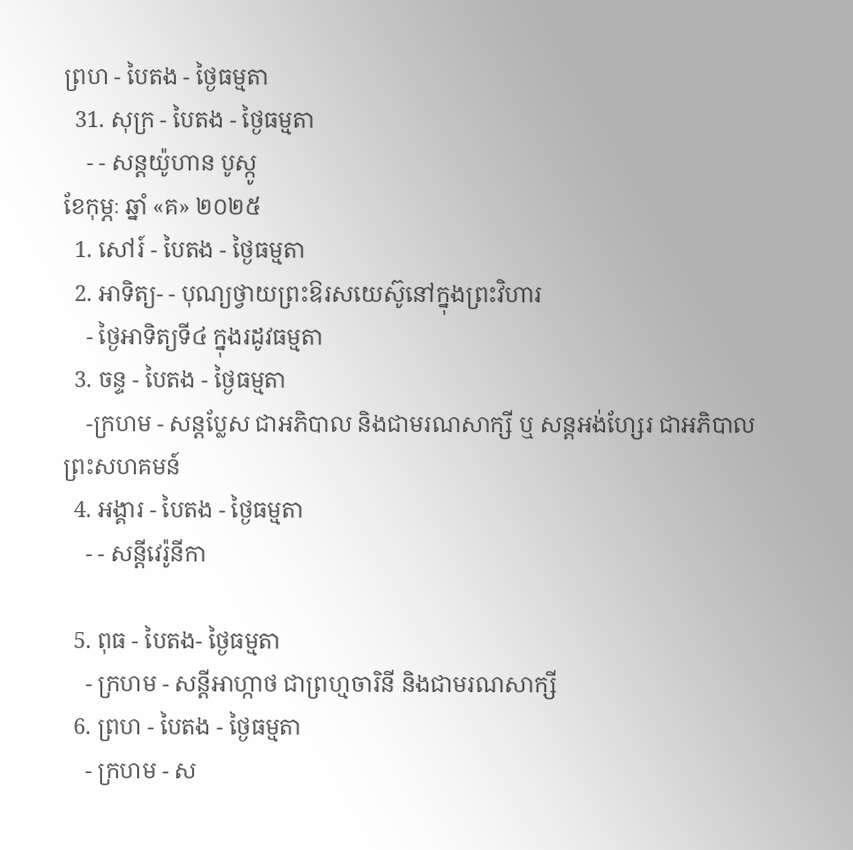ព្រហ - បៃតង - ថ្ងៃធម្មតា
  31. សុក្រ - បៃតង - ថ្ងៃធម្មតា
    - - សន្ដយ៉ូហាន បូស្កូ
ខែកុម្ភៈ ឆ្នាំ «គ» ២០២៥
  1. សៅរ៍ - បៃតង - ថ្ងៃធម្មតា
  2. អាទិត្យ- - បុណ្យថ្វាយព្រះឱរសយេស៊ូនៅក្នុងព្រះវិហារ
    - ថ្ងៃអាទិត្យទី៤ ក្នុងរដូវធម្មតា
  3. ចន្ទ - បៃតង - ថ្ងៃធម្មតា
    -ក្រហម - សន្ដប្លែស ជាអភិបាល និងជាមរណសាក្សី ឬ សន្ដអង់ហ្សែរ ជាអភិបាលព្រះសហគមន៍
  4. អង្គារ - បៃតង - ថ្ងៃធម្មតា
    - - សន្ដីវេរ៉ូនីកា

  5. ពុធ - បៃតង- ថ្ងៃធម្មតា
    - ក្រហម - សន្ដីអាហ្កាថ ជាព្រហ្មចារិនី និងជាមរណសាក្សី
  6. ព្រហ - បៃតង - ថ្ងៃធម្មតា
    - ក្រហម - ស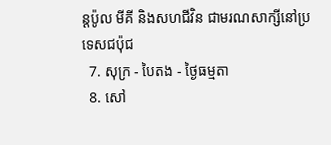ន្ដប៉ូល មីគី និងសហជីវិន ជាមរណសាក្សីនៅប្រទេសជប៉ុជ
  7. សុក្រ - បៃតង - ថ្ងៃធម្មតា
  8. សៅ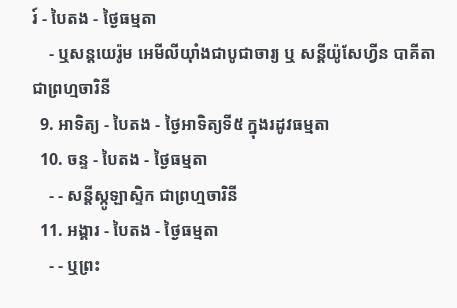រ៍ - បៃតង - ថ្ងៃធម្មតា
    - ឬសន្ដយេរ៉ូម អេមីលីយ៉ាំងជាបូជាចារ្យ ឬ សន្ដីយ៉ូសែហ្វីន បាគីតា ជាព្រហ្មចារិនី
  9. អាទិត្យ - បៃតង - ថ្ងៃអាទិត្យទី៥ ក្នុងរដូវធម្មតា
  10. ចន្ទ - បៃតង - ថ្ងៃធម្មតា
    - - សន្ដីស្កូឡាស្ទិក ជាព្រហ្មចារិនី
  11. អង្គារ - បៃតង - ថ្ងៃធម្មតា
    - - ឬព្រះ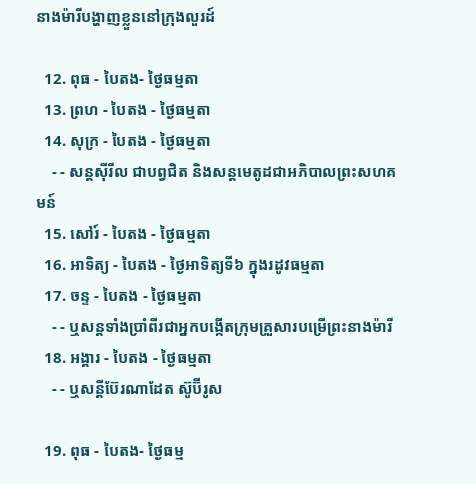នាងម៉ារីបង្ហាញខ្លួននៅក្រុងលួរដ៍

  12. ពុធ - បៃតង- ថ្ងៃធម្មតា
  13. ព្រហ - បៃតង - ថ្ងៃធម្មតា
  14. សុក្រ - បៃតង - ថ្ងៃធម្មតា
    - - សន្ដស៊ីរីល ជាបព្វជិត និងសន្ដមេតូដជាអភិបាលព្រះសហគមន៍
  15. សៅរ៍ - បៃតង - ថ្ងៃធម្មតា
  16. អាទិត្យ - បៃតង - ថ្ងៃអាទិត្យទី៦ ក្នុងរដូវធម្មតា
  17. ចន្ទ - បៃតង - ថ្ងៃធម្មតា
    - - ឬសន្ដទាំងប្រាំពីរជាអ្នកបង្កើតក្រុមគ្រួសារបម្រើព្រះនាងម៉ារី
  18. អង្គារ - បៃតង - ថ្ងៃធម្មតា
    - - ឬសន្ដីប៊ែរណាដែត ស៊ូប៊ីរូស

  19. ពុធ - បៃតង- ថ្ងៃធម្ម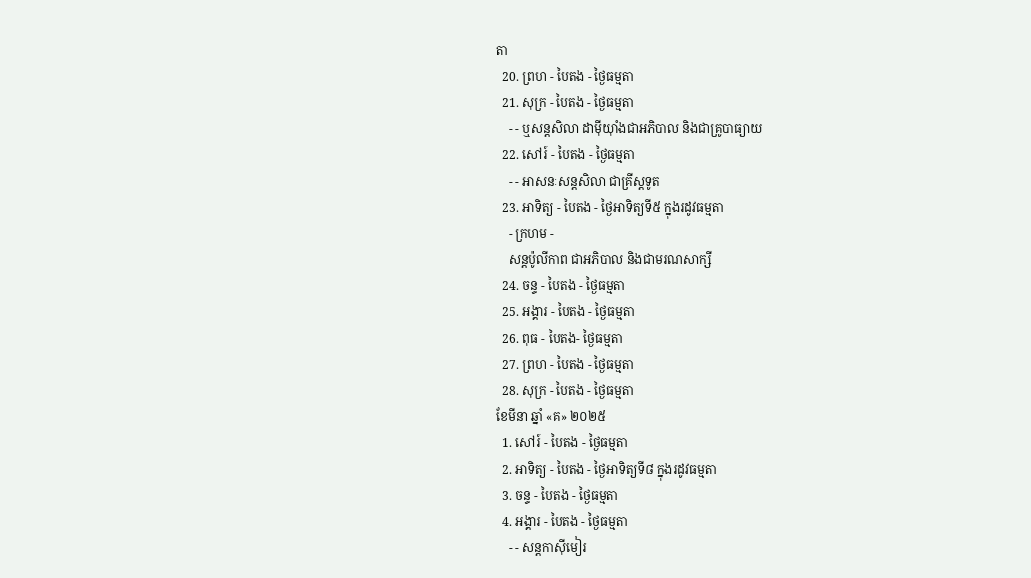តា
  20. ព្រហ - បៃតង - ថ្ងៃធម្មតា
  21. សុក្រ - បៃតង - ថ្ងៃធម្មតា
    - - ឬសន្ដសិលា ដាម៉ីយ៉ាំងជាអភិបាល និងជាគ្រូបាធ្យាយ
  22. សៅរ៍ - បៃតង - ថ្ងៃធម្មតា
    - - អាសនៈសន្ដសិលា ជាគ្រីស្ដទូត
  23. អាទិត្យ - បៃតង - ថ្ងៃអាទិត្យទី៥ ក្នុងរដូវធម្មតា
    - ក្រហម -
    សន្ដប៉ូលីកាព ជាអភិបាល និងជាមរណសាក្សី
  24. ចន្ទ - បៃតង - ថ្ងៃធម្មតា
  25. អង្គារ - បៃតង - ថ្ងៃធម្មតា
  26. ពុធ - បៃតង- ថ្ងៃធម្មតា
  27. ព្រហ - បៃតង - ថ្ងៃធម្មតា
  28. សុក្រ - បៃតង - ថ្ងៃធម្មតា
ខែមីនា ឆ្នាំ «គ» ២០២៥
  1. សៅរ៍ - បៃតង - ថ្ងៃធម្មតា
  2. អាទិត្យ - បៃតង - ថ្ងៃអាទិត្យទី៨ ក្នុងរដូវធម្មតា
  3. ចន្ទ - បៃតង - ថ្ងៃធម្មតា
  4. អង្គារ - បៃតង - ថ្ងៃធម្មតា
    - - សន្ដកាស៊ីមៀរ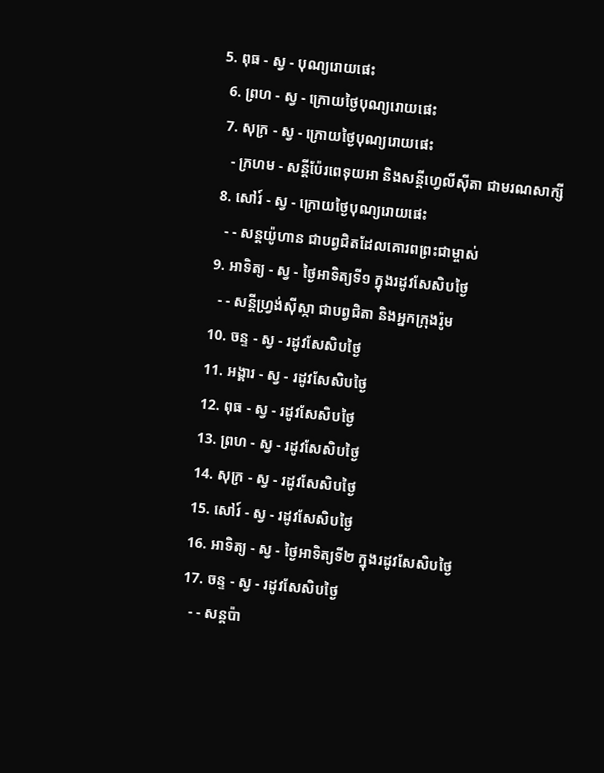5. ពុធ - ស្វ - បុណ្យរោយផេះ
  6. ព្រហ - ស្វ - ក្រោយថ្ងៃបុណ្យរោយផេះ
  7. សុក្រ - ស្វ - ក្រោយថ្ងៃបុណ្យរោយផេះ
    - ក្រហម - សន្ដីប៉ែរពេទុយអា និងសន្ដីហ្វេលីស៊ីតា ជាមរណសាក្សី
  8. សៅរ៍ - ស្វ - ក្រោយថ្ងៃបុណ្យរោយផេះ
    - - សន្ដយ៉ូហាន ជាបព្វជិតដែលគោរពព្រះជាម្ចាស់
  9. អាទិត្យ - ស្វ - ថ្ងៃអាទិត្យទី១ ក្នុងរដូវសែសិបថ្ងៃ
    - - សន្ដីហ្វ្រង់ស៊ីស្កា ជាបព្វជិតា និងអ្នកក្រុងរ៉ូម
  10. ចន្ទ - ស្វ - រដូវសែសិបថ្ងៃ
  11. អង្គារ - ស្វ - រដូវសែសិបថ្ងៃ
  12. ពុធ - ស្វ - រដូវសែសិបថ្ងៃ
  13. ព្រហ - ស្វ - រដូវសែសិបថ្ងៃ
  14. សុក្រ - ស្វ - រដូវសែសិបថ្ងៃ
  15. សៅរ៍ - ស្វ - រដូវសែសិបថ្ងៃ
  16. អាទិត្យ - ស្វ - ថ្ងៃអាទិត្យទី២ ក្នុងរដូវសែសិបថ្ងៃ
  17. ចន្ទ - ស្វ - រដូវសែសិបថ្ងៃ
    - - សន្ដប៉ា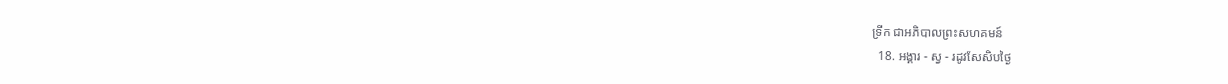ទ្រីក ជាអភិបាលព្រះសហគមន៍
  18. អង្គារ - ស្វ - រដូវសែសិបថ្ងៃ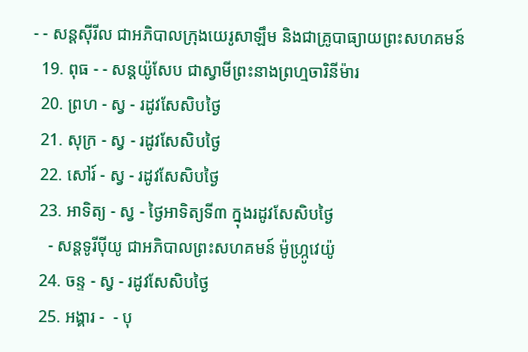- - សន្ដស៊ីរីល ជាអភិបាលក្រុងយេរូសាឡឹម និងជាគ្រូបាធ្យាយព្រះសហគមន៍
  19. ពុធ - - សន្ដយ៉ូសែប ជាស្វាមីព្រះនាងព្រហ្មចារិនីម៉ារ
  20. ព្រហ - ស្វ - រដូវសែសិបថ្ងៃ
  21. សុក្រ - ស្វ - រដូវសែសិបថ្ងៃ
  22. សៅរ៍ - ស្វ - រដូវសែសិបថ្ងៃ
  23. អាទិត្យ - ស្វ - ថ្ងៃអាទិត្យទី៣ ក្នុងរដូវសែសិបថ្ងៃ
    - សន្ដទូរីប៉ីយូ ជាអភិបាលព្រះសហគមន៍ ម៉ូហ្ក្រូវេយ៉ូ
  24. ចន្ទ - ស្វ - រដូវសែសិបថ្ងៃ
  25. អង្គារ -  - បុ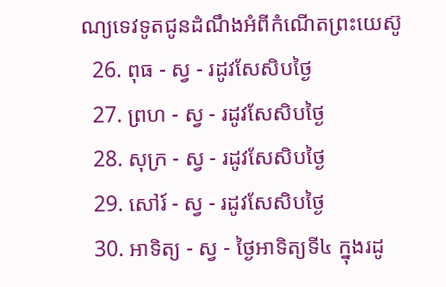ណ្យទេវទូតជូនដំណឹងអំពីកំណើតព្រះយេស៊ូ
  26. ពុធ - ស្វ - រដូវសែសិបថ្ងៃ
  27. ព្រហ - ស្វ - រដូវសែសិបថ្ងៃ
  28. សុក្រ - ស្វ - រដូវសែសិបថ្ងៃ
  29. សៅរ៍ - ស្វ - រដូវសែសិបថ្ងៃ
  30. អាទិត្យ - ស្វ - ថ្ងៃអាទិត្យទី៤ ក្នុងរដូ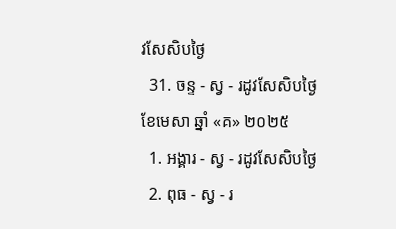វសែសិបថ្ងៃ
  31. ចន្ទ - ស្វ - រដូវសែសិបថ្ងៃ
ខែមេសា ឆ្នាំ «គ» ២០២៥
  1. អង្គារ - ស្វ - រដូវសែសិបថ្ងៃ
  2. ពុធ - ស្វ - រ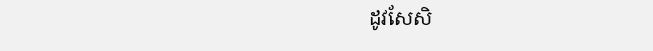ដូវសែសិ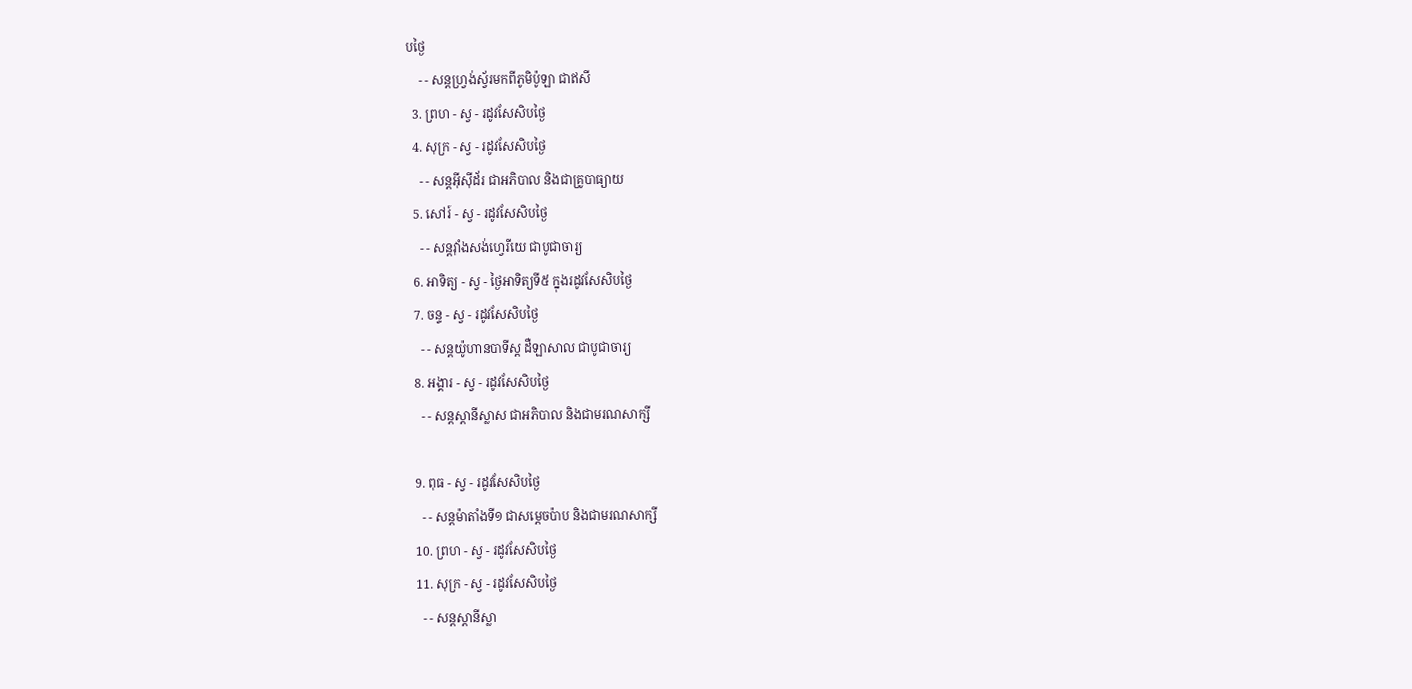បថ្ងៃ
    - - សន្ដហ្វ្រង់ស្វ័រមកពីភូមិប៉ូឡា ជាឥសី
  3. ព្រហ - ស្វ - រដូវសែសិបថ្ងៃ
  4. សុក្រ - ស្វ - រដូវសែសិបថ្ងៃ
    - - សន្ដអ៊ីស៊ីដ័រ ជាអភិបាល និងជាគ្រូបាធ្យាយ
  5. សៅរ៍ - ស្វ - រដូវសែសិបថ្ងៃ
    - - សន្ដវ៉ាំងសង់ហ្វេរីយេ ជាបូជាចារ្យ
  6. អាទិត្យ - ស្វ - ថ្ងៃអាទិត្យទី៥ ក្នុងរដូវសែសិបថ្ងៃ
  7. ចន្ទ - ស្វ - រដូវសែសិបថ្ងៃ
    - - សន្ដយ៉ូហានបាទីស្ដ ដឺឡាសាល ជាបូជាចារ្យ
  8. អង្គារ - ស្វ - រដូវសែសិបថ្ងៃ
    - - សន្ដស្ដានីស្លាស ជាអភិបាល និងជាមរណសាក្សី

  9. ពុធ - ស្វ - រដូវសែសិបថ្ងៃ
    - - សន្ដម៉ាតាំងទី១ ជាសម្ដេចប៉ាប និងជាមរណសាក្សី
  10. ព្រហ - ស្វ - រដូវសែសិបថ្ងៃ
  11. សុក្រ - ស្វ - រដូវសែសិបថ្ងៃ
    - - សន្ដស្ដានីស្លា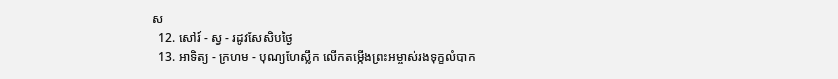ស
  12. សៅរ៍ - ស្វ - រដូវសែសិបថ្ងៃ
  13. អាទិត្យ - ក្រហម - បុណ្យហែស្លឹក លើកតម្កើងព្រះអម្ចាស់រងទុក្ខលំបាក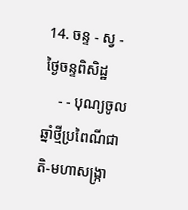14. ចន្ទ - ស្វ - ថ្ងៃចន្ទពិសិដ្ឋ
    - - បុណ្យចូលឆ្នាំថ្មីប្រពៃណីជាតិ-មហាសង្រ្កា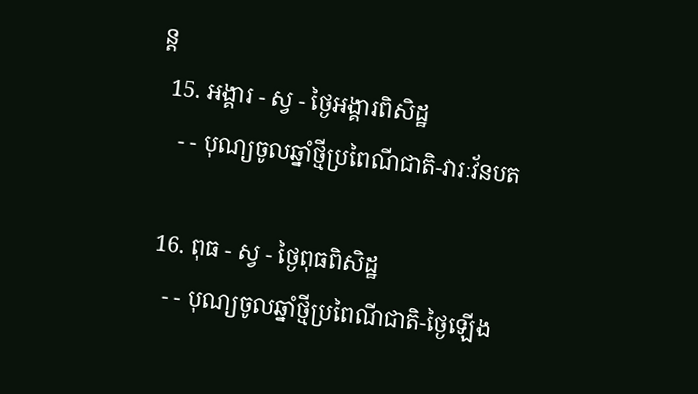ន្ដ
  15. អង្គារ - ស្វ - ថ្ងៃអង្គារពិសិដ្ឋ
    - - បុណ្យចូលឆ្នាំថ្មីប្រពៃណីជាតិ-វារៈវ័នបត

  16. ពុធ - ស្វ - ថ្ងៃពុធពិសិដ្ឋ
    - - បុណ្យចូលឆ្នាំថ្មីប្រពៃណីជាតិ-ថ្ងៃឡើង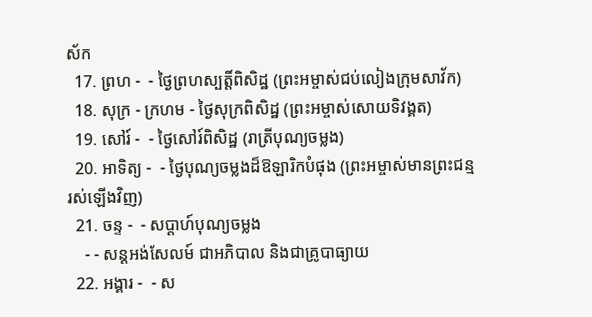ស័ក
  17. ព្រហ -  - ថ្ងៃព្រហស្បត្ដិ៍ពិសិដ្ឋ (ព្រះអម្ចាស់ជប់លៀងក្រុមសាវ័ក)
  18. សុក្រ - ក្រហម - ថ្ងៃសុក្រពិសិដ្ឋ (ព្រះអម្ចាស់សោយទិវង្គត)
  19. សៅរ៍ -  - ថ្ងៃសៅរ៍ពិសិដ្ឋ (រាត្រីបុណ្យចម្លង)
  20. អាទិត្យ -  - ថ្ងៃបុណ្យចម្លងដ៏ឱឡារិកបំផុង (ព្រះអម្ចាស់មានព្រះជន្មរស់ឡើងវិញ)
  21. ចន្ទ -  - សប្ដាហ៍បុណ្យចម្លង
    - - សន្ដអង់សែលម៍ ជាអភិបាល និងជាគ្រូបាធ្យាយ
  22. អង្គារ -  - ស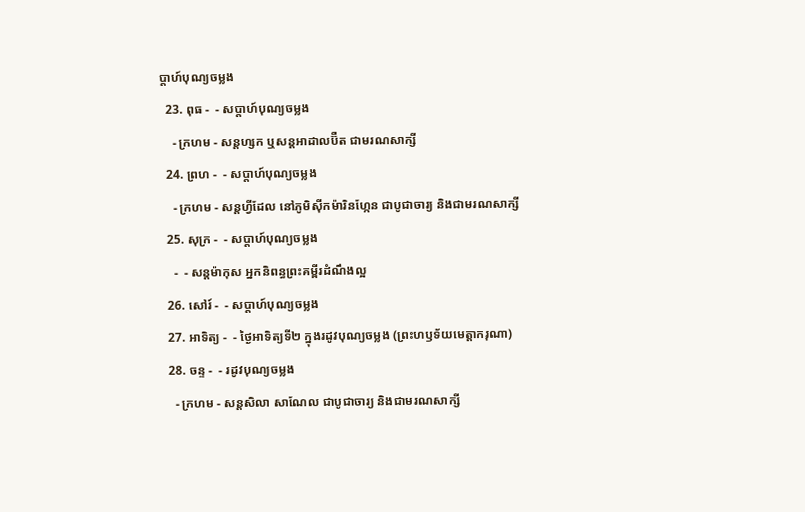ប្ដាហ៍បុណ្យចម្លង
  23. ពុធ -  - សប្ដាហ៍បុណ្យចម្លង
    - ក្រហម - សន្ដហ្សក ឬសន្ដអាដាលប៊ឺត ជាមរណសាក្សី
  24. ព្រហ -  - សប្ដាហ៍បុណ្យចម្លង
    - ក្រហម - សន្ដហ្វីដែល នៅភូមិស៊ីកម៉ារិនហ្កែន ជាបូជាចារ្យ និងជាមរណសាក្សី
  25. សុក្រ -  - សប្ដាហ៍បុណ្យចម្លង
    -  - សន្ដម៉ាកុស អ្នកនិពន្ធព្រះគម្ពីរដំណឹងល្អ
  26. សៅរ៍ -  - សប្ដាហ៍បុណ្យចម្លង
  27. អាទិត្យ -  - ថ្ងៃអាទិត្យទី២ ក្នុងរដូវបុណ្យចម្លង (ព្រះហឫទ័យមេត្ដាករុណា)
  28. ចន្ទ -  - រដូវបុណ្យចម្លង
    - ក្រហម - សន្ដសិលា សាណែល ជាបូជាចារ្យ និងជាមរណសាក្សី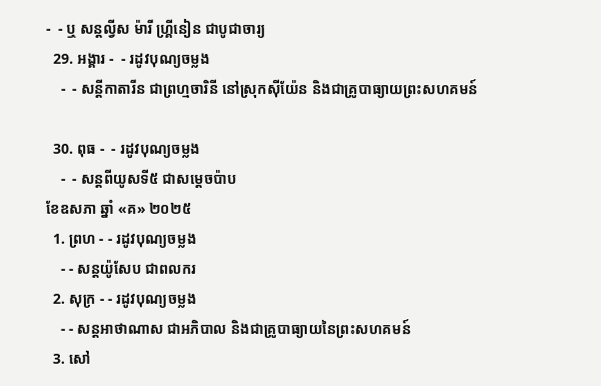-  - ឬ សន្ដល្វីស ម៉ារី ហ្គ្រីនៀន ជាបូជាចារ្យ
  29. អង្គារ -  - រដូវបុណ្យចម្លង
    -  - សន្ដីកាតារីន ជាព្រហ្មចារិនី នៅស្រុកស៊ីយ៉ែន និងជាគ្រូបាធ្យាយព្រះសហគមន៍

  30. ពុធ -  - រដូវបុណ្យចម្លង
    -  - សន្ដពីយូសទី៥ ជាសម្ដេចប៉ាប
ខែឧសភា ឆ្នាំ «គ» ២០២៥
  1. ព្រហ - - រដូវបុណ្យចម្លង
    - - សន្ដយ៉ូសែប ជាពលករ
  2. សុក្រ - - រដូវបុណ្យចម្លង
    - - សន្ដអាថាណាស ជាអភិបាល និងជាគ្រូបាធ្យាយនៃព្រះសហគមន៍
  3. សៅ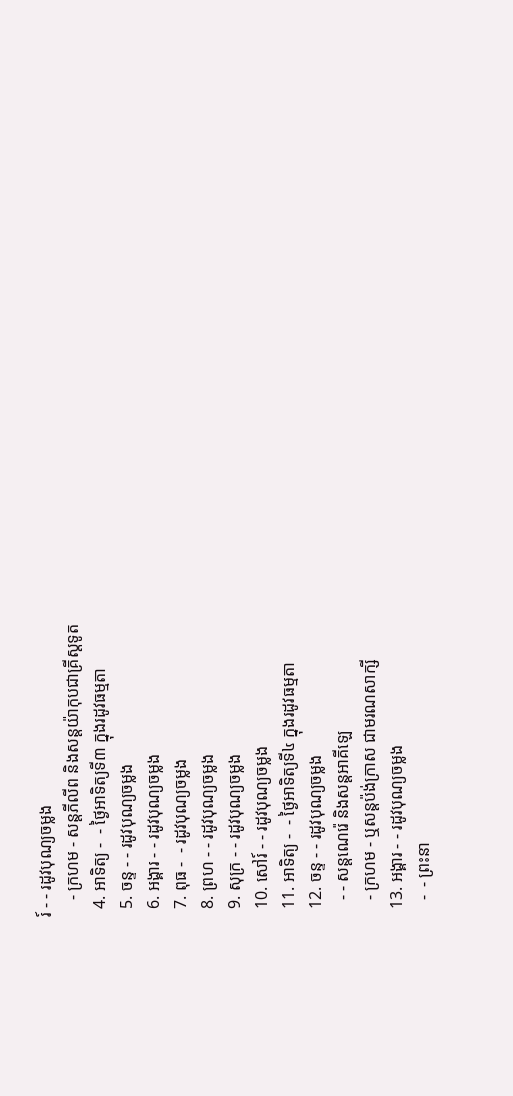រ៍ - - រដូវបុណ្យចម្លង
    - ក្រហម - សន្ដភីលីព និងសន្ដយ៉ាកុបជាគ្រីស្ដទូត
  4. អាទិត្យ -  - ថ្ងៃអាទិត្យទី៣ ក្នុងរដូវធម្មតា
  5. ចន្ទ - - រដូវបុណ្យចម្លង
  6. អង្គារ - - រដូវបុណ្យចម្លង
  7. ពុធ -  - រដូវបុណ្យចម្លង
  8. ព្រហ - - រដូវបុណ្យចម្លង
  9. សុក្រ - - រដូវបុណ្យចម្លង
  10. សៅរ៍ - - រដូវបុណ្យចម្លង
  11. អាទិត្យ -  - ថ្ងៃអាទិត្យទី៤ ក្នុងរដូវធម្មតា
  12. ចន្ទ - - រដូវបុណ្យចម្លង
    - - សន្ដណេរ៉េ និងសន្ដអាគីឡេ
    - ក្រហម - ឬសន្ដប៉ង់ក្រាស ជាមរណសាក្សី
  13. អង្គារ - - រដូវបុណ្យចម្លង
    -  - ព្រះនា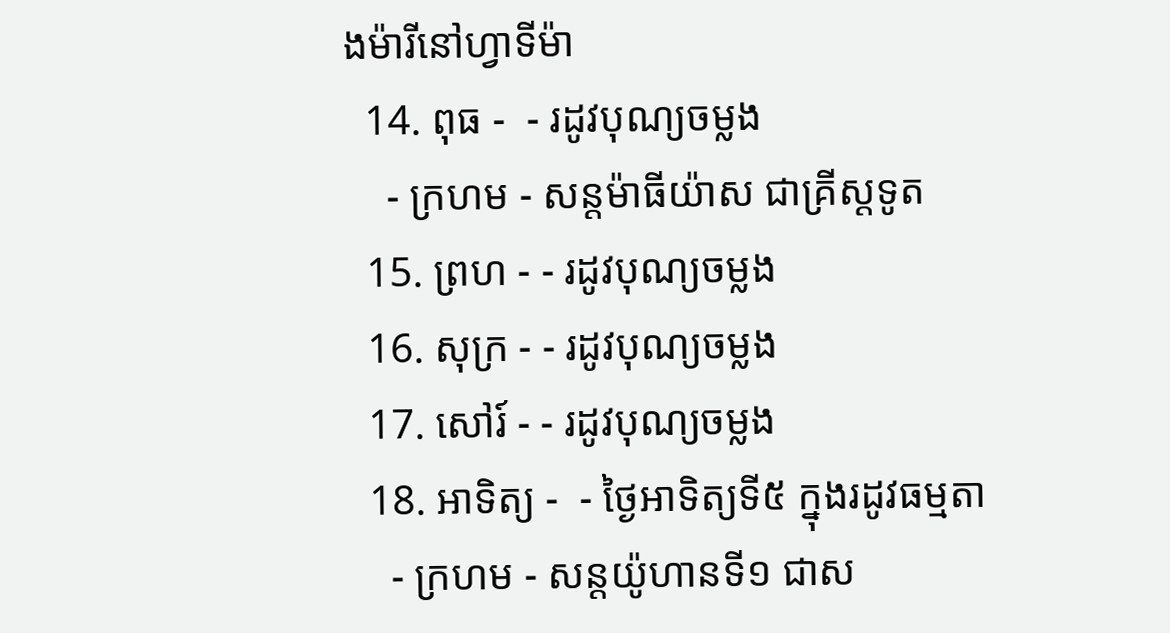ងម៉ារីនៅហ្វាទីម៉ា
  14. ពុធ -  - រដូវបុណ្យចម្លង
    - ក្រហម - សន្ដម៉ាធីយ៉ាស ជាគ្រីស្ដទូត
  15. ព្រហ - - រដូវបុណ្យចម្លង
  16. សុក្រ - - រដូវបុណ្យចម្លង
  17. សៅរ៍ - - រដូវបុណ្យចម្លង
  18. អាទិត្យ -  - ថ្ងៃអាទិត្យទី៥ ក្នុងរដូវធម្មតា
    - ក្រហម - សន្ដយ៉ូហានទី១ ជាស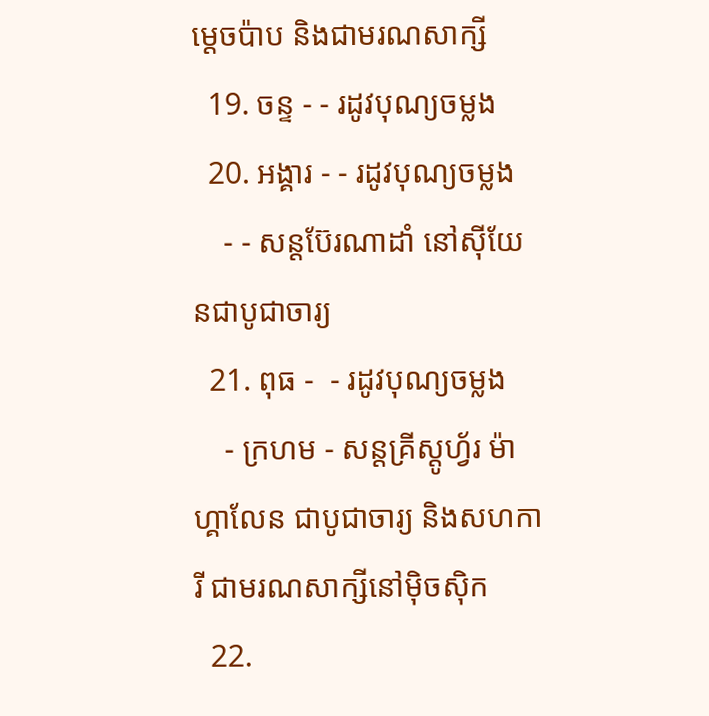ម្ដេចប៉ាប និងជាមរណសាក្សី
  19. ចន្ទ - - រដូវបុណ្យចម្លង
  20. អង្គារ - - រដូវបុណ្យចម្លង
    - - សន្ដប៊ែរណាដាំ នៅស៊ីយែនជាបូជាចារ្យ
  21. ពុធ -  - រដូវបុណ្យចម្លង
    - ក្រហម - សន្ដគ្រីស្ដូហ្វ័រ ម៉ាហ្គាលែន ជាបូជាចារ្យ និងសហការី ជាមរណសាក្សីនៅម៉ិចស៊ិក
  22.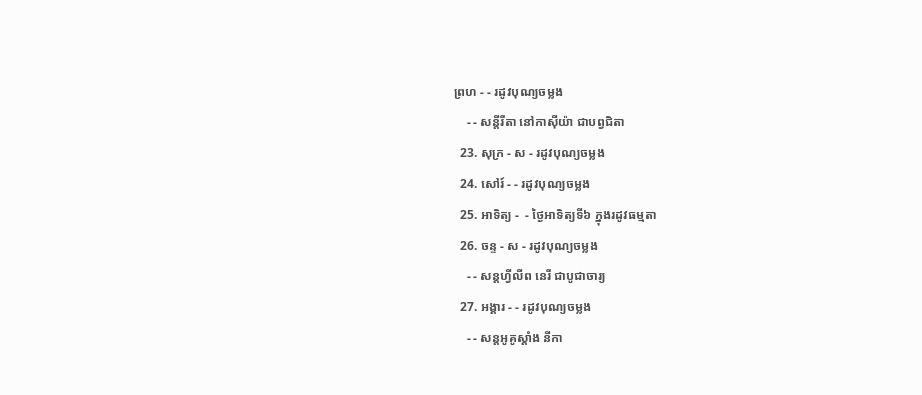ព្រហ - - រដូវបុណ្យចម្លង
    - - សន្ដីរីតា នៅកាស៊ីយ៉ា ជាបព្វជិតា
  23. សុក្រ - ស - រដូវបុណ្យចម្លង
  24. សៅរ៍ - - រដូវបុណ្យចម្លង
  25. អាទិត្យ -  - ថ្ងៃអាទិត្យទី៦ ក្នុងរដូវធម្មតា
  26. ចន្ទ - ស - រដូវបុណ្យចម្លង
    - - សន្ដហ្វីលីព នេរី ជាបូជាចារ្យ
  27. អង្គារ - - រដូវបុណ្យចម្លង
    - - សន្ដអូគូស្ដាំង នីកា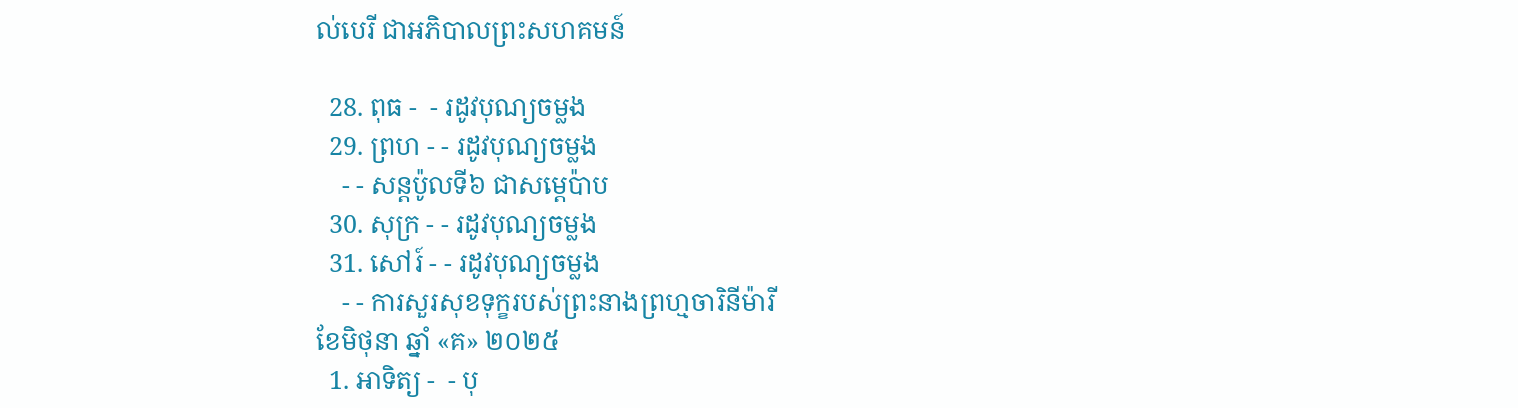ល់បេរី ជាអភិបាលព្រះសហគមន៍

  28. ពុធ -  - រដូវបុណ្យចម្លង
  29. ព្រហ - - រដូវបុណ្យចម្លង
    - - សន្ដប៉ូលទី៦ ជាសម្ដេប៉ាប
  30. សុក្រ - - រដូវបុណ្យចម្លង
  31. សៅរ៍ - - រដូវបុណ្យចម្លង
    - - ការសួរសុខទុក្ខរបស់ព្រះនាងព្រហ្មចារិនីម៉ារី
ខែមិថុនា ឆ្នាំ «គ» ២០២៥
  1. អាទិត្យ -  - បុ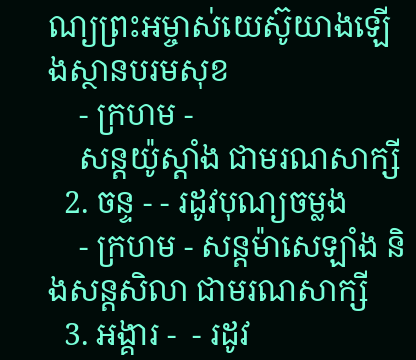ណ្យព្រះអម្ចាស់យេស៊ូយាងឡើងស្ថានបរមសុខ
    - ក្រហម -
    សន្ដយ៉ូស្ដាំង ជាមរណសាក្សី
  2. ចន្ទ - - រដូវបុណ្យចម្លង
    - ក្រហម - សន្ដម៉ាសេឡាំង និងសន្ដសិលា ជាមរណសាក្សី
  3. អង្គារ -  - រដូវ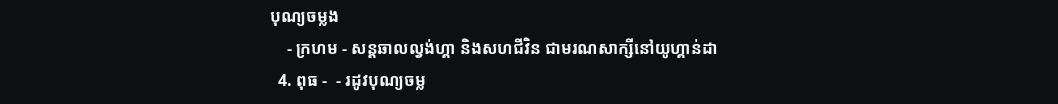បុណ្យចម្លង
    - ក្រហម - សន្ដឆាលល្វង់ហ្គា និងសហជីវិន ជាមរណសាក្សីនៅយូហ្គាន់ដា
  4. ពុធ -  - រដូវបុណ្យចម្ល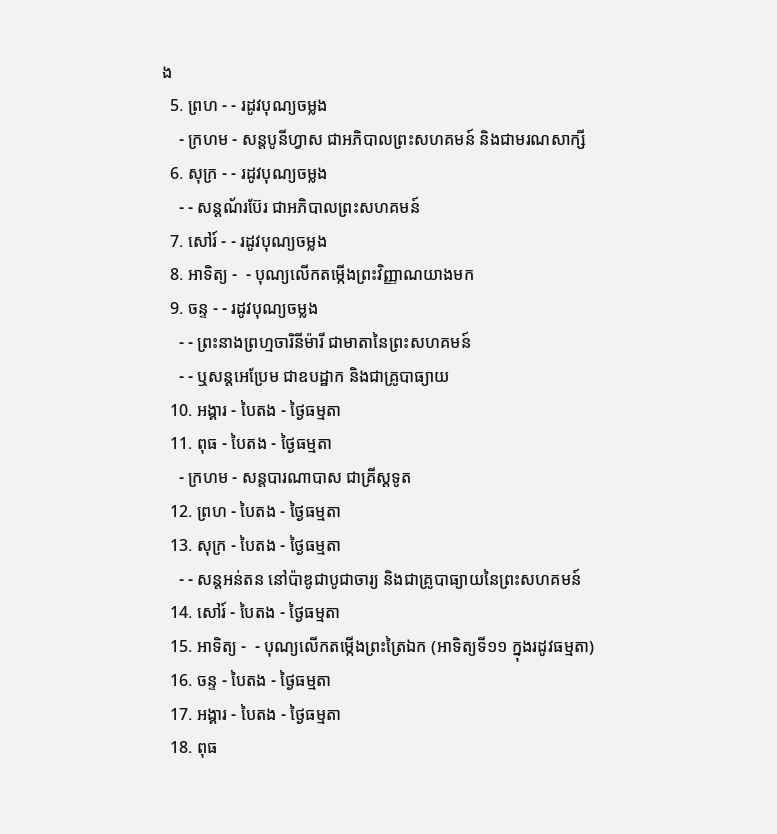ង
  5. ព្រហ - - រដូវបុណ្យចម្លង
    - ក្រហម - សន្ដបូនីហ្វាស ជាអភិបាលព្រះសហគមន៍ និងជាមរណសាក្សី
  6. សុក្រ - - រដូវបុណ្យចម្លង
    - - សន្ដណ័រប៊ែរ ជាអភិបាលព្រះសហគមន៍
  7. សៅរ៍ - - រដូវបុណ្យចម្លង
  8. អាទិត្យ -  - បុណ្យលើកតម្កើងព្រះវិញ្ញាណយាងមក
  9. ចន្ទ - - រដូវបុណ្យចម្លង
    - - ព្រះនាងព្រហ្មចារិនីម៉ារី ជាមាតានៃព្រះសហគមន៍
    - - ឬសន្ដអេប្រែម ជាឧបដ្ឋាក និងជាគ្រូបាធ្យាយ
  10. អង្គារ - បៃតង - ថ្ងៃធម្មតា
  11. ពុធ - បៃតង - ថ្ងៃធម្មតា
    - ក្រហម - សន្ដបារណាបាស ជាគ្រីស្ដទូត
  12. ព្រហ - បៃតង - ថ្ងៃធម្មតា
  13. សុក្រ - បៃតង - ថ្ងៃធម្មតា
    - - សន្ដអន់តន នៅប៉ាឌូជាបូជាចារ្យ និងជាគ្រូបាធ្យាយនៃព្រះសហគមន៍
  14. សៅរ៍ - បៃតង - ថ្ងៃធម្មតា
  15. អាទិត្យ -  - បុណ្យលើកតម្កើងព្រះត្រៃឯក (អាទិត្យទី១១ ក្នុងរដូវធម្មតា)
  16. ចន្ទ - បៃតង - ថ្ងៃធម្មតា
  17. អង្គារ - បៃតង - ថ្ងៃធម្មតា
  18. ពុធ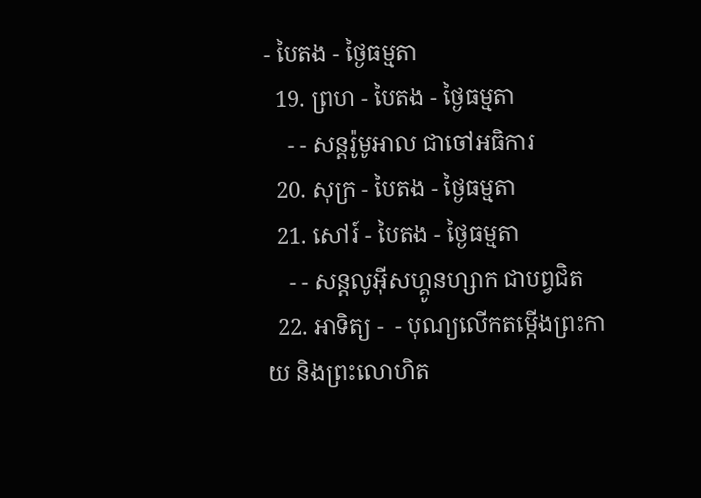- បៃតង - ថ្ងៃធម្មតា
  19. ព្រហ - បៃតង - ថ្ងៃធម្មតា
    - - សន្ដរ៉ូមូអាល ជាចៅអធិការ
  20. សុក្រ - បៃតង - ថ្ងៃធម្មតា
  21. សៅរ៍ - បៃតង - ថ្ងៃធម្មតា
    - - សន្ដលូអ៊ីសហ្គូនហ្សាក ជាបព្វជិត
  22. អាទិត្យ -  - បុណ្យលើកតម្កើងព្រះកាយ និងព្រះលោហិត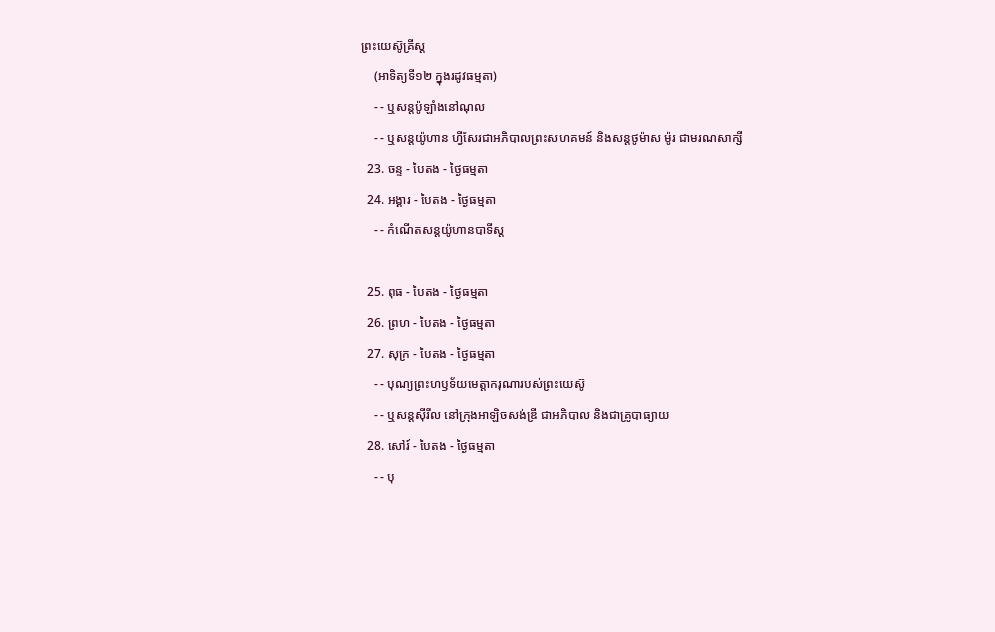ព្រះយេស៊ូគ្រីស្ដ
    (អាទិត្យទី១២ ក្នុងរដូវធម្មតា)
    - - ឬសន្ដប៉ូឡាំងនៅណុល
    - - ឬសន្ដយ៉ូហាន ហ្វីសែរជាអភិបាលព្រះសហគមន៍ និងសន្ដថូម៉ាស ម៉ូរ ជាមរណសាក្សី
  23. ចន្ទ - បៃតង - ថ្ងៃធម្មតា
  24. អង្គារ - បៃតង - ថ្ងៃធម្មតា
    - - កំណើតសន្ដយ៉ូហានបាទីស្ដ

  25. ពុធ - បៃតង - ថ្ងៃធម្មតា
  26. ព្រហ - បៃតង - ថ្ងៃធម្មតា
  27. សុក្រ - បៃតង - ថ្ងៃធម្មតា
    - - បុណ្យព្រះហឫទ័យមេត្ដាករុណារបស់ព្រះយេស៊ូ
    - - ឬសន្ដស៊ីរីល នៅក្រុងអាឡិចសង់ឌ្រី ជាអភិបាល និងជាគ្រូបាធ្យាយ
  28. សៅរ៍ - បៃតង - ថ្ងៃធម្មតា
    - - បុ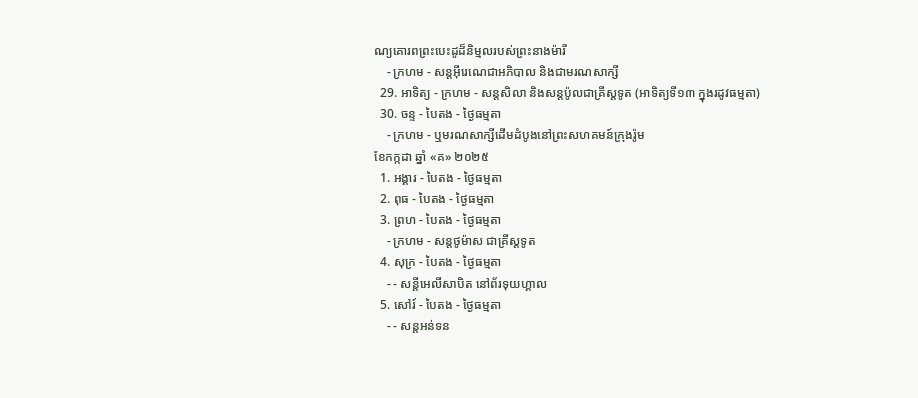ណ្យគោរពព្រះបេះដូដ៏និម្មលរបស់ព្រះនាងម៉ារី
    - ក្រហម - សន្ដអ៊ីរេណេជាអភិបាល និងជាមរណសាក្សី
  29. អាទិត្យ - ក្រហម - សន្ដសិលា និងសន្ដប៉ូលជាគ្រីស្ដទូត (អាទិត្យទី១៣ ក្នុងរដូវធម្មតា)
  30. ចន្ទ - បៃតង - ថ្ងៃធម្មតា
    - ក្រហម - ឬមរណសាក្សីដើមដំបូងនៅព្រះសហគមន៍ក្រុងរ៉ូម
ខែកក្កដា ឆ្នាំ «គ» ២០២៥
  1. អង្គារ - បៃតង - ថ្ងៃធម្មតា
  2. ពុធ - បៃតង - ថ្ងៃធម្មតា
  3. ព្រហ - បៃតង - ថ្ងៃធម្មតា
    - ក្រហម - សន្ដថូម៉ាស ជាគ្រីស្ដទូត
  4. សុក្រ - បៃតង - ថ្ងៃធម្មតា
    - - សន្ដីអេលីសាបិត នៅព័រទុយហ្គាល
  5. សៅរ៍ - បៃតង - ថ្ងៃធម្មតា
    - - សន្ដអន់ទន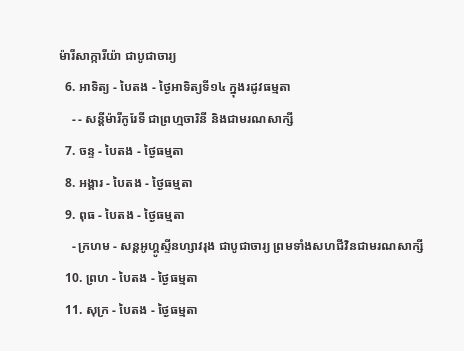ម៉ារីសាក្ការីយ៉ា ជាបូជាចារ្យ
  6. អាទិត្យ - បៃតង - ថ្ងៃអាទិត្យទី១៤ ក្នុងរដូវធម្មតា
    - - សន្ដីម៉ារីកូរែទី ជាព្រហ្មចារិនី និងជាមរណសាក្សី
  7. ចន្ទ - បៃតង - ថ្ងៃធម្មតា
  8. អង្គារ - បៃតង - ថ្ងៃធម្មតា
  9. ពុធ - បៃតង - ថ្ងៃធម្មតា
    - ក្រហម - សន្ដអូហ្គូស្ទីនហ្សាវរុង ជាបូជាចារ្យ ព្រមទាំងសហជីវិនជាមរណសាក្សី
  10. ព្រហ - បៃតង - ថ្ងៃធម្មតា
  11. សុក្រ - បៃតង - ថ្ងៃធម្មតា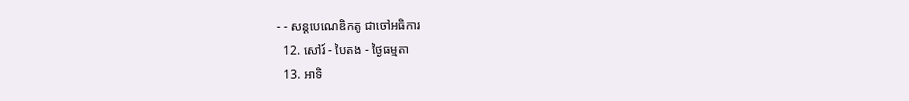- - សន្ដបេណេឌិកតូ ជាចៅអធិការ
  12. សៅរ៍ - បៃតង - ថ្ងៃធម្មតា
  13. អាទិ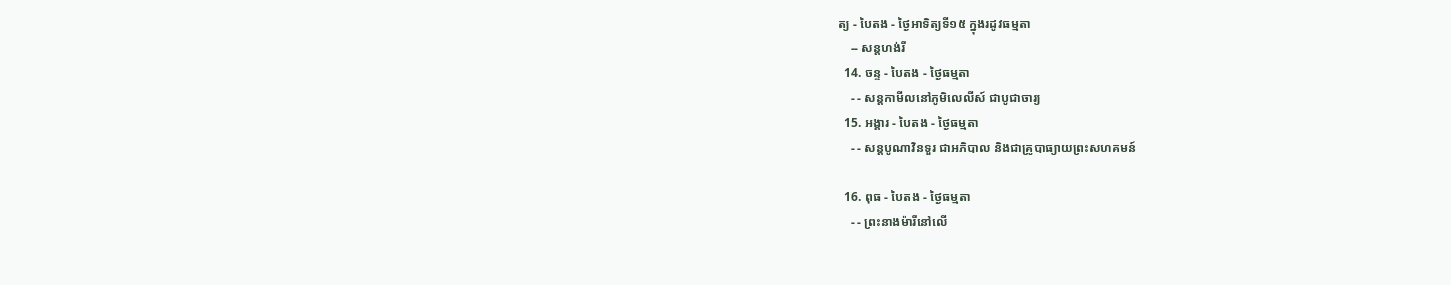ត្យ - បៃតង - ថ្ងៃអាទិត្យទី១៥ ក្នុងរដូវធម្មតា
    -- សន្ដហង់រី
  14. ចន្ទ - បៃតង - ថ្ងៃធម្មតា
    - - សន្ដកាមីលនៅភូមិលេលីស៍ ជាបូជាចារ្យ
  15. អង្គារ - បៃតង - ថ្ងៃធម្មតា
    - - សន្ដបូណាវិនទួរ ជាអភិបាល និងជាគ្រូបាធ្យាយព្រះសហគមន៍

  16. ពុធ - បៃតង - ថ្ងៃធម្មតា
    - - ព្រះនាងម៉ារីនៅលើ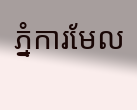ភ្នំការមែល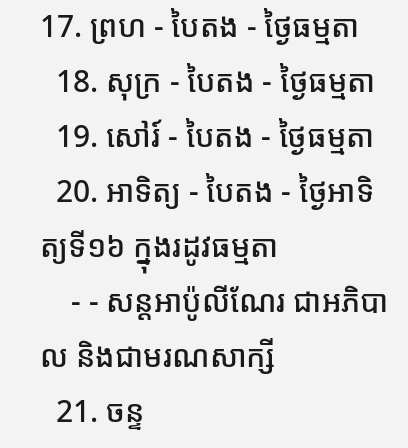17. ព្រហ - បៃតង - ថ្ងៃធម្មតា
  18. សុក្រ - បៃតង - ថ្ងៃធម្មតា
  19. សៅរ៍ - បៃតង - ថ្ងៃធម្មតា
  20. អាទិត្យ - បៃតង - ថ្ងៃអាទិត្យទី១៦ ក្នុងរដូវធម្មតា
    - - សន្ដអាប៉ូលីណែរ ជាអភិបាល និងជាមរណសាក្សី
  21. ចន្ទ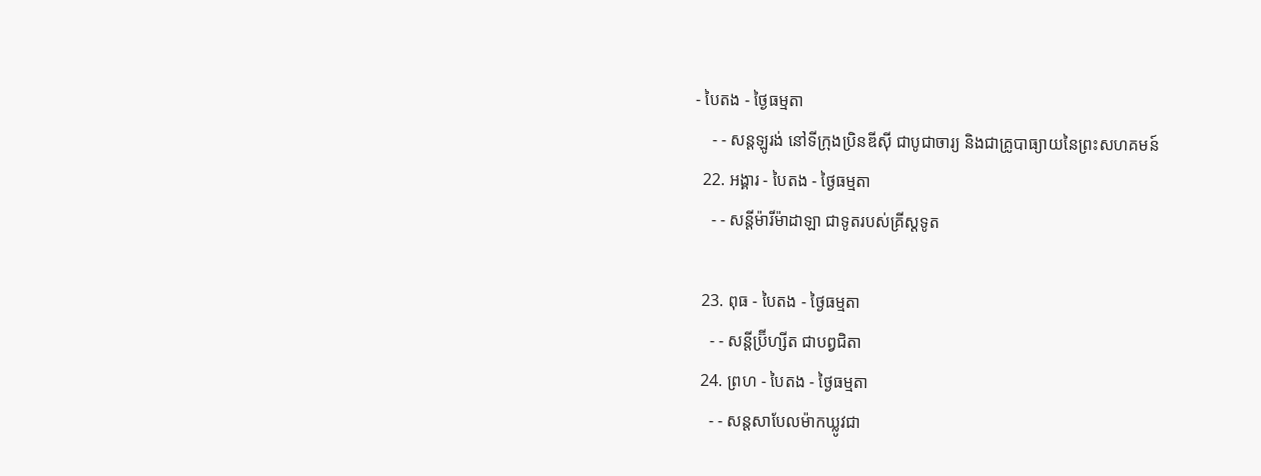- បៃតង - ថ្ងៃធម្មតា
    - - សន្ដឡូរង់ នៅទីក្រុងប្រិនឌីស៊ី ជាបូជាចារ្យ និងជាគ្រូបាធ្យាយនៃព្រះសហគមន៍
  22. អង្គារ - បៃតង - ថ្ងៃធម្មតា
    - - សន្ដីម៉ារីម៉ាដាឡា ជាទូតរបស់គ្រីស្ដទូត

  23. ពុធ - បៃតង - ថ្ងៃធម្មតា
    - - សន្ដីប្រ៊ីហ្សីត ជាបព្វជិតា
  24. ព្រហ - បៃតង - ថ្ងៃធម្មតា
    - - សន្ដសាបែលម៉ាកឃ្លូវជា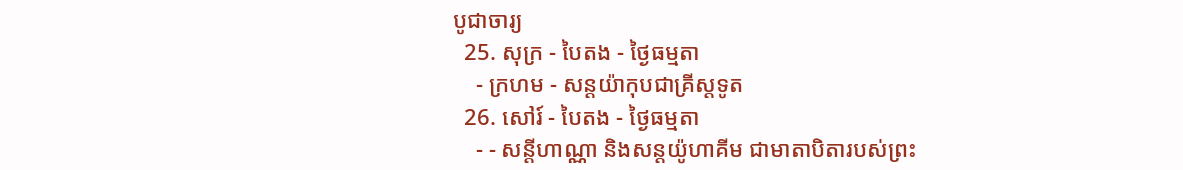បូជាចារ្យ
  25. សុក្រ - បៃតង - ថ្ងៃធម្មតា
    - ក្រហម - សន្ដយ៉ាកុបជាគ្រីស្ដទូត
  26. សៅរ៍ - បៃតង - ថ្ងៃធម្មតា
    - - សន្ដីហាណ្ណា និងសន្ដយ៉ូហាគីម ជាមាតាបិតារបស់ព្រះ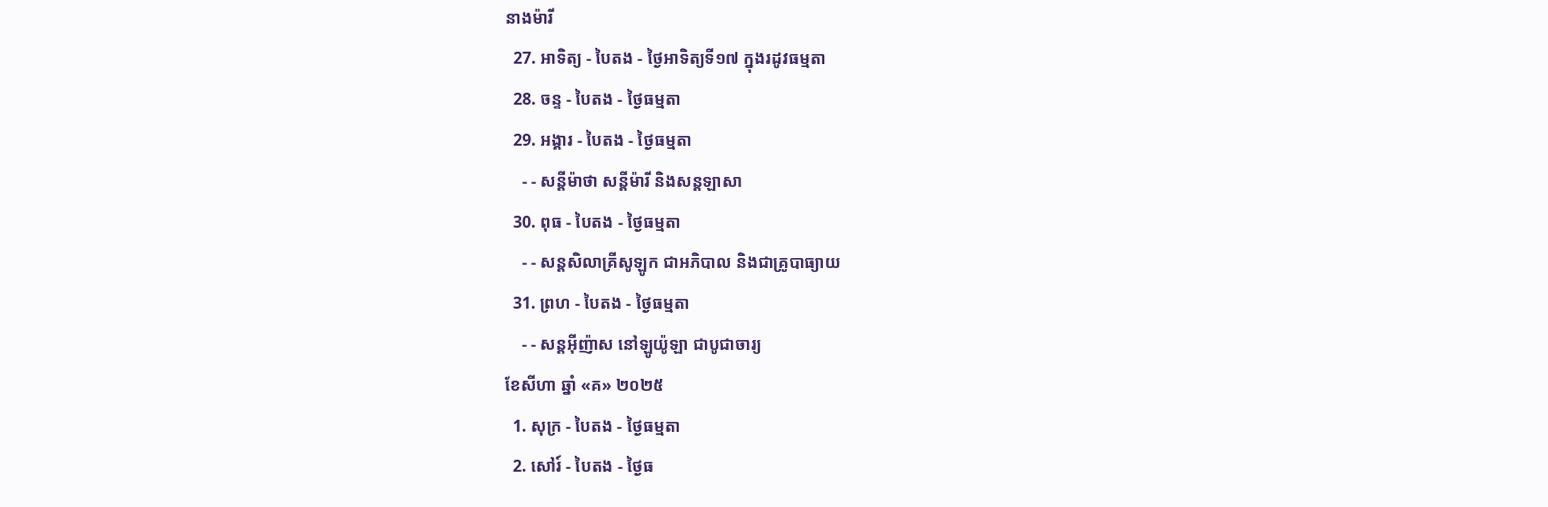នាងម៉ារី
  27. អាទិត្យ - បៃតង - ថ្ងៃអាទិត្យទី១៧ ក្នុងរដូវធម្មតា
  28. ចន្ទ - បៃតង - ថ្ងៃធម្មតា
  29. អង្គារ - បៃតង - ថ្ងៃធម្មតា
    - - សន្ដីម៉ាថា សន្ដីម៉ារី និងសន្ដឡាសា
  30. ពុធ - បៃតង - ថ្ងៃធម្មតា
    - - សន្ដសិលាគ្រីសូឡូក ជាអភិបាល និងជាគ្រូបាធ្យាយ
  31. ព្រហ - បៃតង - ថ្ងៃធម្មតា
    - - សន្ដអ៊ីញ៉ាស នៅឡូយ៉ូឡា ជាបូជាចារ្យ
ខែសីហា ឆ្នាំ «គ» ២០២៥
  1. សុក្រ - បៃតង - ថ្ងៃធម្មតា
  2. សៅរ៍ - បៃតង - ថ្ងៃធ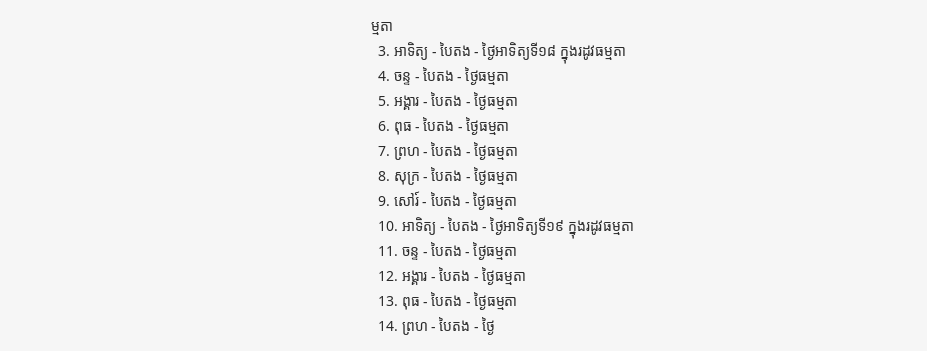ម្មតា
  3. អាទិត្យ - បៃតង - ថ្ងៃអាទិត្យទី១៨ ក្នុងរដូវធម្មតា
  4. ចន្ទ - បៃតង - ថ្ងៃធម្មតា
  5. អង្គារ - បៃតង - ថ្ងៃធម្មតា
  6. ពុធ - បៃតង - ថ្ងៃធម្មតា
  7. ព្រហ - បៃតង - ថ្ងៃធម្មតា
  8. សុក្រ - បៃតង - ថ្ងៃធម្មតា
  9. សៅរ៍ - បៃតង - ថ្ងៃធម្មតា
  10. អាទិត្យ - បៃតង - ថ្ងៃអាទិត្យទី១៩ ក្នុងរដូវធម្មតា
  11. ចន្ទ - បៃតង - ថ្ងៃធម្មតា
  12. អង្គារ - បៃតង - ថ្ងៃធម្មតា
  13. ពុធ - បៃតង - ថ្ងៃធម្មតា
  14. ព្រហ - បៃតង - ថ្ងៃ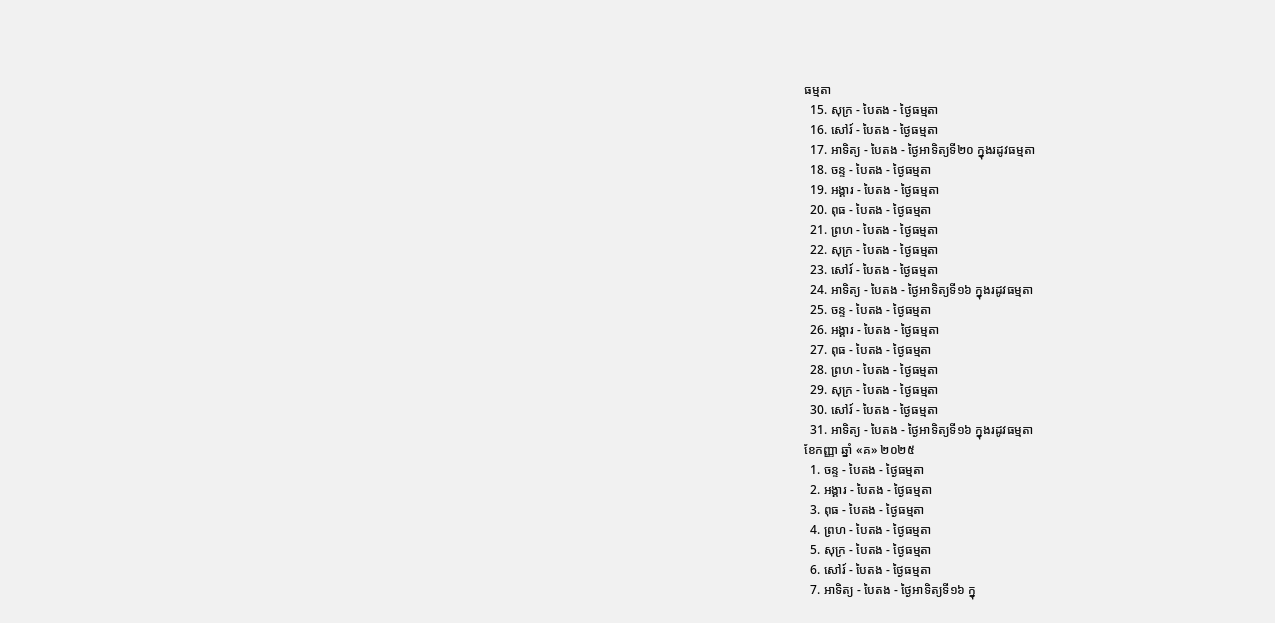ធម្មតា
  15. សុក្រ - បៃតង - ថ្ងៃធម្មតា
  16. សៅរ៍ - បៃតង - ថ្ងៃធម្មតា
  17. អាទិត្យ - បៃតង - ថ្ងៃអាទិត្យទី២០ ក្នុងរដូវធម្មតា
  18. ចន្ទ - បៃតង - ថ្ងៃធម្មតា
  19. អង្គារ - បៃតង - ថ្ងៃធម្មតា
  20. ពុធ - បៃតង - ថ្ងៃធម្មតា
  21. ព្រហ - បៃតង - ថ្ងៃធម្មតា
  22. សុក្រ - បៃតង - ថ្ងៃធម្មតា
  23. សៅរ៍ - បៃតង - ថ្ងៃធម្មតា
  24. អាទិត្យ - បៃតង - ថ្ងៃអាទិត្យទី១៦ ក្នុងរដូវធម្មតា
  25. ចន្ទ - បៃតង - ថ្ងៃធម្មតា
  26. អង្គារ - បៃតង - ថ្ងៃធម្មតា
  27. ពុធ - បៃតង - ថ្ងៃធម្មតា
  28. ព្រហ - បៃតង - ថ្ងៃធម្មតា
  29. សុក្រ - បៃតង - ថ្ងៃធម្មតា
  30. សៅរ៍ - បៃតង - ថ្ងៃធម្មតា
  31. អាទិត្យ - បៃតង - ថ្ងៃអាទិត្យទី១៦ ក្នុងរដូវធម្មតា
ខែកញ្ញា ឆ្នាំ «គ» ២០២៥
  1. ចន្ទ - បៃតង - ថ្ងៃធម្មតា
  2. អង្គារ - បៃតង - ថ្ងៃធម្មតា
  3. ពុធ - បៃតង - ថ្ងៃធម្មតា
  4. ព្រហ - បៃតង - ថ្ងៃធម្មតា
  5. សុក្រ - បៃតង - ថ្ងៃធម្មតា
  6. សៅរ៍ - បៃតង - ថ្ងៃធម្មតា
  7. អាទិត្យ - បៃតង - ថ្ងៃអាទិត្យទី១៦ ក្នុ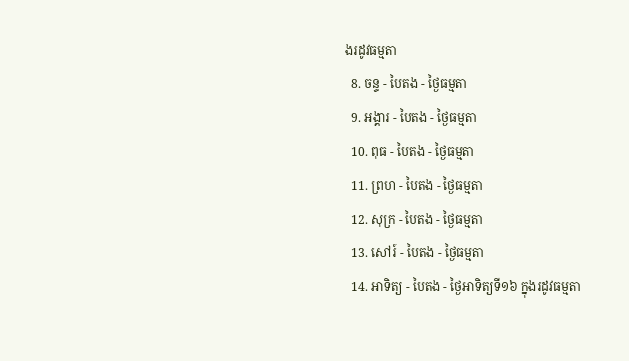ងរដូវធម្មតា
  8. ចន្ទ - បៃតង - ថ្ងៃធម្មតា
  9. អង្គារ - បៃតង - ថ្ងៃធម្មតា
  10. ពុធ - បៃតង - ថ្ងៃធម្មតា
  11. ព្រហ - បៃតង - ថ្ងៃធម្មតា
  12. សុក្រ - បៃតង - ថ្ងៃធម្មតា
  13. សៅរ៍ - បៃតង - ថ្ងៃធម្មតា
  14. អាទិត្យ - បៃតង - ថ្ងៃអាទិត្យទី១៦ ក្នុងរដូវធម្មតា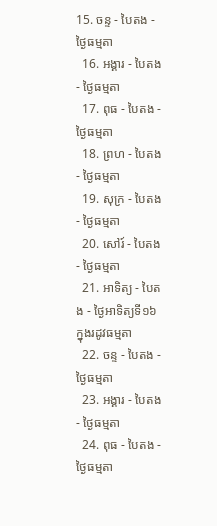15. ចន្ទ - បៃតង - ថ្ងៃធម្មតា
  16. អង្គារ - បៃតង - ថ្ងៃធម្មតា
  17. ពុធ - បៃតង - ថ្ងៃធម្មតា
  18. ព្រហ - បៃតង - ថ្ងៃធម្មតា
  19. សុក្រ - បៃតង - ថ្ងៃធម្មតា
  20. សៅរ៍ - បៃតង - ថ្ងៃធម្មតា
  21. អាទិត្យ - បៃតង - ថ្ងៃអាទិត្យទី១៦ ក្នុងរដូវធម្មតា
  22. ចន្ទ - បៃតង - ថ្ងៃធម្មតា
  23. អង្គារ - បៃតង - ថ្ងៃធម្មតា
  24. ពុធ - បៃតង - ថ្ងៃធម្មតា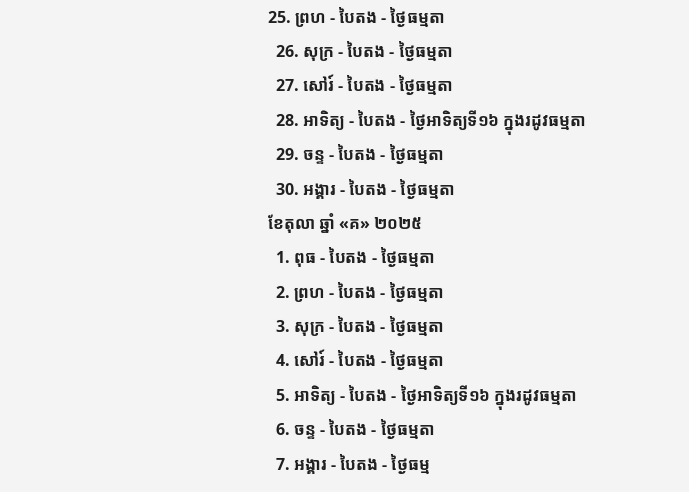25. ព្រហ - បៃតង - ថ្ងៃធម្មតា
  26. សុក្រ - បៃតង - ថ្ងៃធម្មតា
  27. សៅរ៍ - បៃតង - ថ្ងៃធម្មតា
  28. អាទិត្យ - បៃតង - ថ្ងៃអាទិត្យទី១៦ ក្នុងរដូវធម្មតា
  29. ចន្ទ - បៃតង - ថ្ងៃធម្មតា
  30. អង្គារ - បៃតង - ថ្ងៃធម្មតា
ខែតុលា ឆ្នាំ «គ» ២០២៥
  1. ពុធ - បៃតង - ថ្ងៃធម្មតា
  2. ព្រហ - បៃតង - ថ្ងៃធម្មតា
  3. សុក្រ - បៃតង - ថ្ងៃធម្មតា
  4. សៅរ៍ - បៃតង - ថ្ងៃធម្មតា
  5. អាទិត្យ - បៃតង - ថ្ងៃអាទិត្យទី១៦ ក្នុងរដូវធម្មតា
  6. ចន្ទ - បៃតង - ថ្ងៃធម្មតា
  7. អង្គារ - បៃតង - ថ្ងៃធម្ម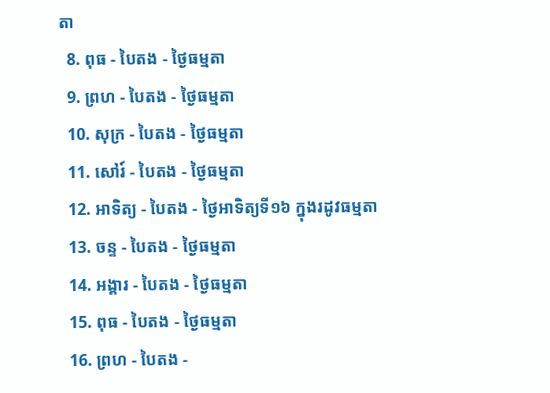តា
  8. ពុធ - បៃតង - ថ្ងៃធម្មតា
  9. ព្រហ - បៃតង - ថ្ងៃធម្មតា
  10. សុក្រ - បៃតង - ថ្ងៃធម្មតា
  11. សៅរ៍ - បៃតង - ថ្ងៃធម្មតា
  12. អាទិត្យ - បៃតង - ថ្ងៃអាទិត្យទី១៦ ក្នុងរដូវធម្មតា
  13. ចន្ទ - បៃតង - ថ្ងៃធម្មតា
  14. អង្គារ - បៃតង - ថ្ងៃធម្មតា
  15. ពុធ - បៃតង - ថ្ងៃធម្មតា
  16. ព្រហ - បៃតង -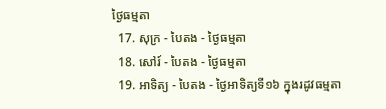ថ្ងៃធម្មតា
  17. សុក្រ - បៃតង - ថ្ងៃធម្មតា
  18. សៅរ៍ - បៃតង - ថ្ងៃធម្មតា
  19. អាទិត្យ - បៃតង - ថ្ងៃអាទិត្យទី១៦ ក្នុងរដូវធម្មតា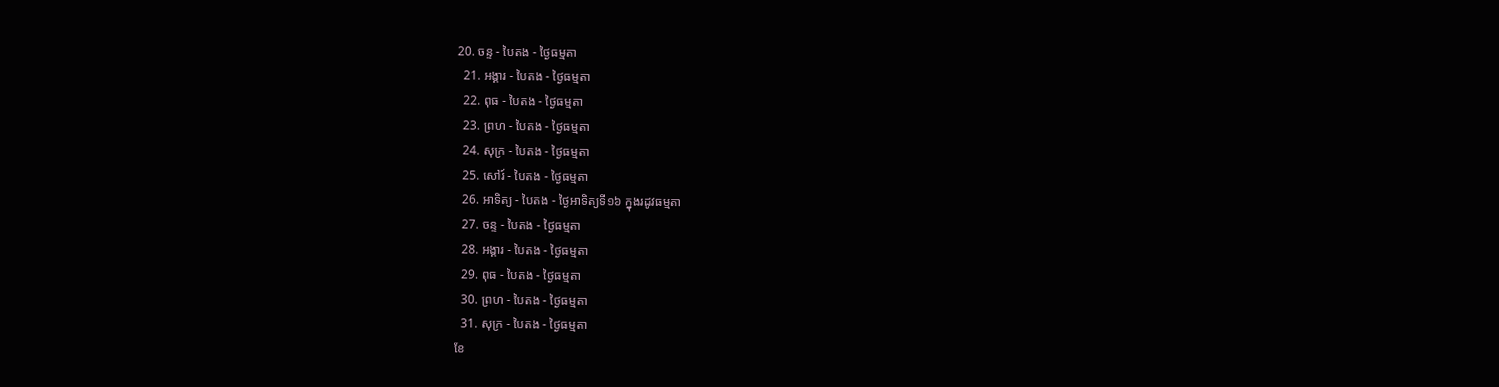20. ចន្ទ - បៃតង - ថ្ងៃធម្មតា
  21. អង្គារ - បៃតង - ថ្ងៃធម្មតា
  22. ពុធ - បៃតង - ថ្ងៃធម្មតា
  23. ព្រហ - បៃតង - ថ្ងៃធម្មតា
  24. សុក្រ - បៃតង - ថ្ងៃធម្មតា
  25. សៅរ៍ - បៃតង - ថ្ងៃធម្មតា
  26. អាទិត្យ - បៃតង - ថ្ងៃអាទិត្យទី១៦ ក្នុងរដូវធម្មតា
  27. ចន្ទ - បៃតង - ថ្ងៃធម្មតា
  28. អង្គារ - បៃតង - ថ្ងៃធម្មតា
  29. ពុធ - បៃតង - ថ្ងៃធម្មតា
  30. ព្រហ - បៃតង - ថ្ងៃធម្មតា
  31. សុក្រ - បៃតង - ថ្ងៃធម្មតា
ខែ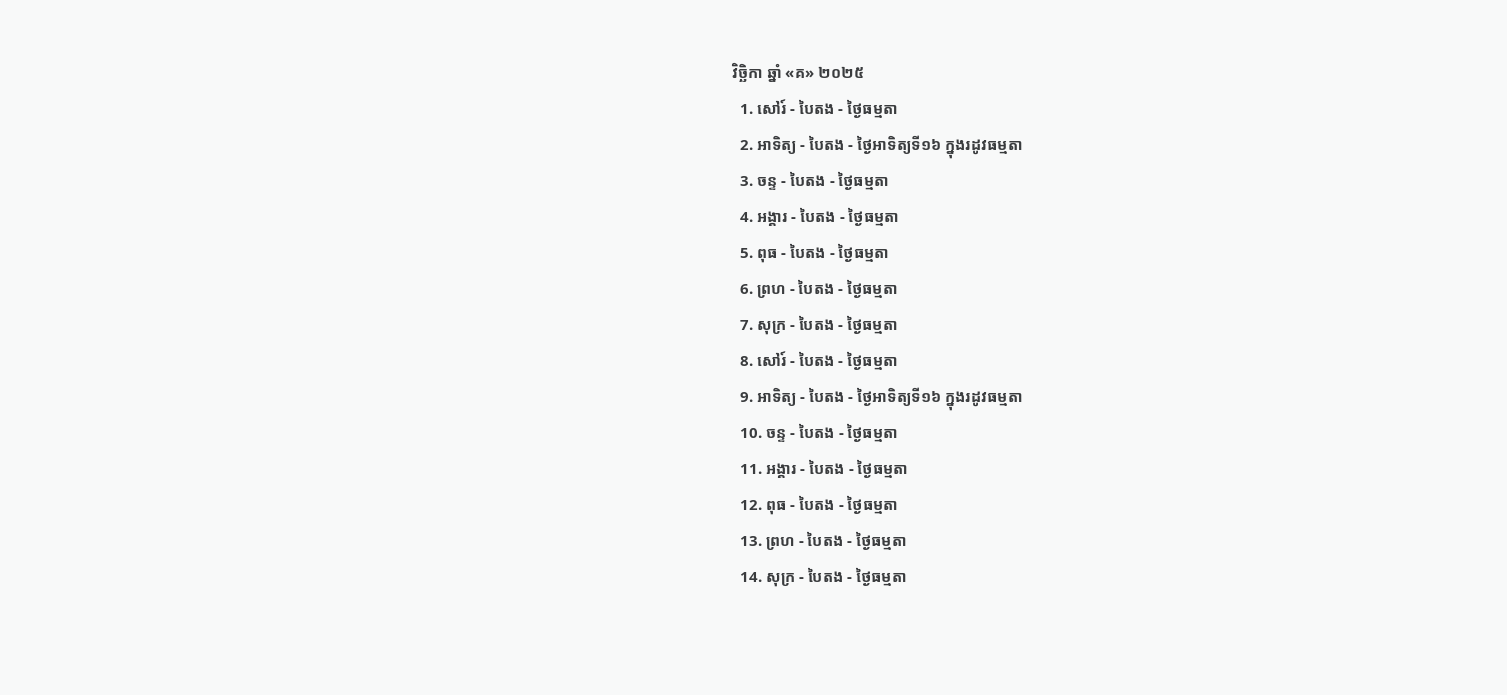វិច្ឆិកា ឆ្នាំ «គ» ២០២៥
  1. សៅរ៍ - បៃតង - ថ្ងៃធម្មតា
  2. អាទិត្យ - បៃតង - ថ្ងៃអាទិត្យទី១៦ ក្នុងរដូវធម្មតា
  3. ចន្ទ - បៃតង - ថ្ងៃធម្មតា
  4. អង្គារ - បៃតង - ថ្ងៃធម្មតា
  5. ពុធ - បៃតង - ថ្ងៃធម្មតា
  6. ព្រហ - បៃតង - ថ្ងៃធម្មតា
  7. សុក្រ - បៃតង - ថ្ងៃធម្មតា
  8. សៅរ៍ - បៃតង - ថ្ងៃធម្មតា
  9. អាទិត្យ - បៃតង - ថ្ងៃអាទិត្យទី១៦ ក្នុងរដូវធម្មតា
  10. ចន្ទ - បៃតង - ថ្ងៃធម្មតា
  11. អង្គារ - បៃតង - ថ្ងៃធម្មតា
  12. ពុធ - បៃតង - ថ្ងៃធម្មតា
  13. ព្រហ - បៃតង - ថ្ងៃធម្មតា
  14. សុក្រ - បៃតង - ថ្ងៃធម្មតា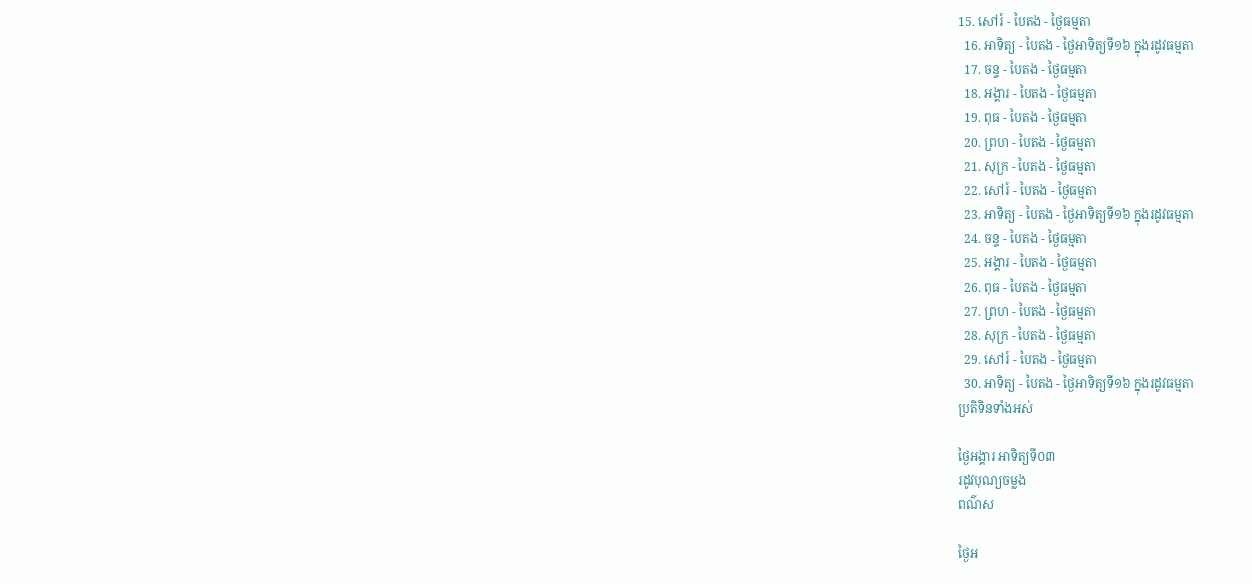15. សៅរ៍ - បៃតង - ថ្ងៃធម្មតា
  16. អាទិត្យ - បៃតង - ថ្ងៃអាទិត្យទី១៦ ក្នុងរដូវធម្មតា
  17. ចន្ទ - បៃតង - ថ្ងៃធម្មតា
  18. អង្គារ - បៃតង - ថ្ងៃធម្មតា
  19. ពុធ - បៃតង - ថ្ងៃធម្មតា
  20. ព្រហ - បៃតង - ថ្ងៃធម្មតា
  21. សុក្រ - បៃតង - ថ្ងៃធម្មតា
  22. សៅរ៍ - បៃតង - ថ្ងៃធម្មតា
  23. អាទិត្យ - បៃតង - ថ្ងៃអាទិត្យទី១៦ ក្នុងរដូវធម្មតា
  24. ចន្ទ - បៃតង - ថ្ងៃធម្មតា
  25. អង្គារ - បៃតង - ថ្ងៃធម្មតា
  26. ពុធ - បៃតង - ថ្ងៃធម្មតា
  27. ព្រហ - បៃតង - ថ្ងៃធម្មតា
  28. សុក្រ - បៃតង - ថ្ងៃធម្មតា
  29. សៅរ៍ - បៃតង - ថ្ងៃធម្មតា
  30. អាទិត្យ - បៃតង - ថ្ងៃអាទិត្យទី១៦ ក្នុងរដូវធម្មតា
ប្រតិទិនទាំងអស់

ថ្ងៃអង្គារ អាទិត្យទី០៣
រដូវបុណ្យចម្លង
ពណ៌ស

ថ្ងៃអ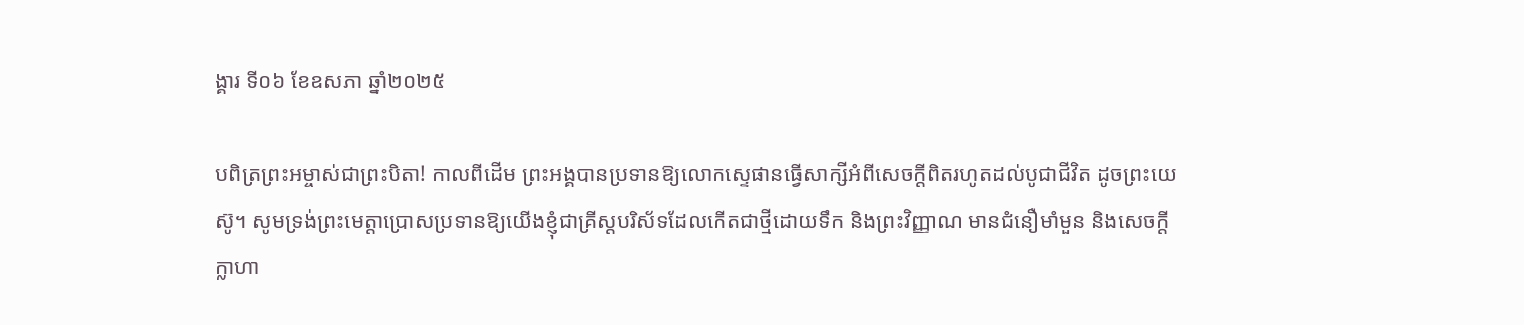ង្គារ ទី០៦ ខែឧសភា ឆ្នាំ២០២៥

បពិត្រព្រះអម្ចាស់ជាព្រះបិតា! កាលពីដើម ព្រះអង្គបានប្រទានឱ្យលោកស្ទេផានធ្វើសាក្សីអំពីសេចក្តីពិតរហូតដល់បូជាជីវិត ដូចព្រះយេស៊ូ។ សូមទ្រង់ព្រះមេត្តាប្រោសប្រទានឱ្យយើងខ្ញុំជាគ្រីស្តបរិស័ទដែលកើតជាថ្មីដោយទឹក និងព្រះវិញ្ញាណ មានជំនឿមាំមួន និងសេចក្តីក្លាហា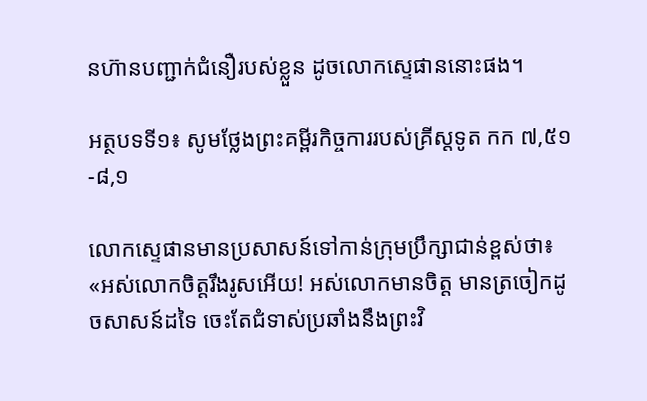នហ៊ានបញ្ជាក់ជំនឿរបស់ខ្លួន ដូចលោកស្ទេផាននោះផង។

អត្ថបទទី១៖ សូមថ្លែងព្រះគម្ពីរកិច្ចការរបស់គ្រីស្តទូត កក ៧,៥១-៨,១

លោកស្ទេផានមានប្រសាសន៍ទៅកាន់ក្រុមប្រឹក្សាជាន់ខ្ពស់ថា៖ «អស់លោកចិត្តរឹងរូសអើយ! អស់លោកមានចិត្ត មានត្រចៀកដូចសាសន៍ដទៃ ចេះតែជំទាស់ប្រឆាំងនឹងព្រះវិ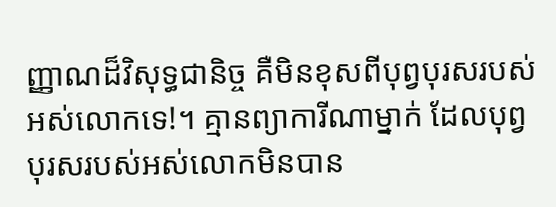ញ្ញាណដ៏វិសុទ្ធជានិច្ច គឺមិនខុសពីបុព្វបុរសរបស់អស់លោកទេ!។ គ្មានព្យាការីណាម្នាក់ ដែលបុព្វបុរសរបស់អស់លោកមិនបាន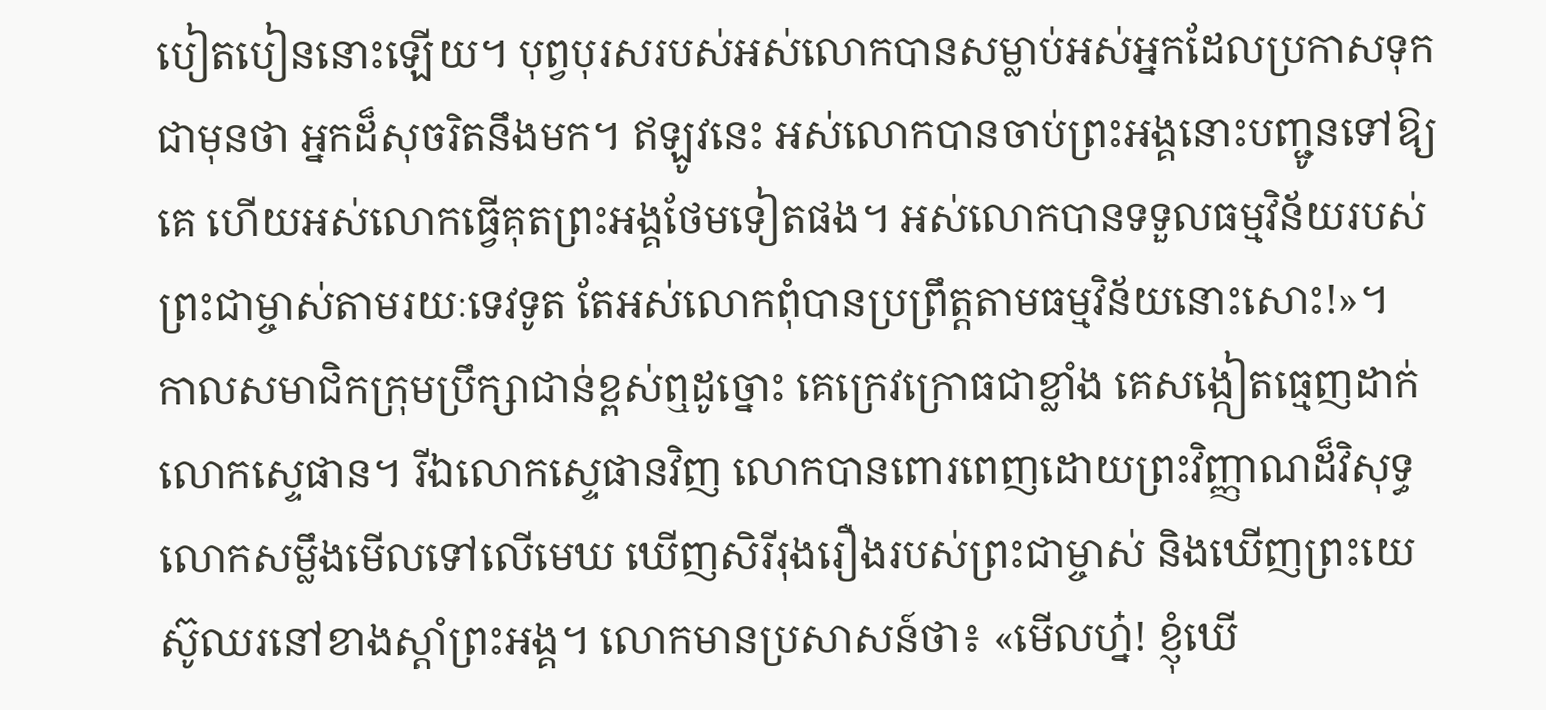បៀតបៀននោះឡើយ។ បុព្វបុរសរបស់អស់លោកបានសម្លាប់អស់អ្នកដែលប្រកាសទុកជាមុនថា អ្នកដ៏សុចរិតនឹងមក។ ឥឡូវនេះ អស់លោកបានចាប់ព្រះអង្គនោះបញ្ជូនទៅឱ្យគេ ហើយអស់លោកធ្វើគុតព្រះអង្គថែមទៀតផង។ អស់លោកបានទទួលធម្មវិន័យរបស់ព្រះជាម្ចាស់តាមរយៈទេវទូត តែអស់លោកពុំបានប្រព្រឹត្តតាមធម្មវិន័យនោះសោះ!»។
កាលសមាជិកក្រុមប្រឹក្សាជាន់ខ្ពស់ឮដូច្នោះ គេក្រេវក្រោធជាខ្លាំង គេសង្កៀតធ្មេញដាក់លោកស្ទេផាន។ រីឯលោកស្ទេផានវិញ លោកបានពោរពេញដោយព្រះវិញ្ញាណដ៏វិសុទ្ធ លោកសម្លឹងមើលទៅលើមេឃ ឃើញសិរីរុងរឿងរបស់ព្រះជាម្ចាស់ និងឃើញព្រះយេស៊ូឈរនៅខាងស្តាំព្រះអង្គ។ លោកមានប្រសាសន៍ថា៖ «មើលហ្ន៎! ខ្ញុំឃើ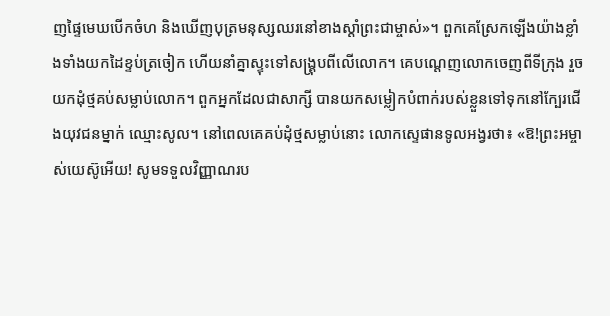ញផ្ទៃមេឃបើកចំហ និងឃើញបុត្រមនុស្សឈរនៅខាងស្តាំព្រះជាម្ចាស់»។ ពួកគេស្រែកឡើងយ៉ាងខ្លាំងទាំងយកដៃខ្ទប់ត្រចៀក ហើយនាំគ្នាស្ទុះទៅសង្គ្រុបពីលើលោក។ គេបណ្តេញលោកចេញពីទីក្រុង រួចយកដុំថ្មគប់សម្លាប់លោក។ ពួកអ្នកដែលជាសាក្សី បានយកសម្លៀកបំពាក់របស់ខ្លួនទៅទុកនៅក្បែរជើងយុវជនម្នាក់ ឈ្មោះសូល។ នៅពេលគេគប់ដុំថ្មសម្លាប់នោះ លោកស្ទេផានទូលអង្វរថា៖ «ឱ!ព្រះអម្ចាស់យេស៊ូអើយ! សូមទទួលវិញ្ញាណរប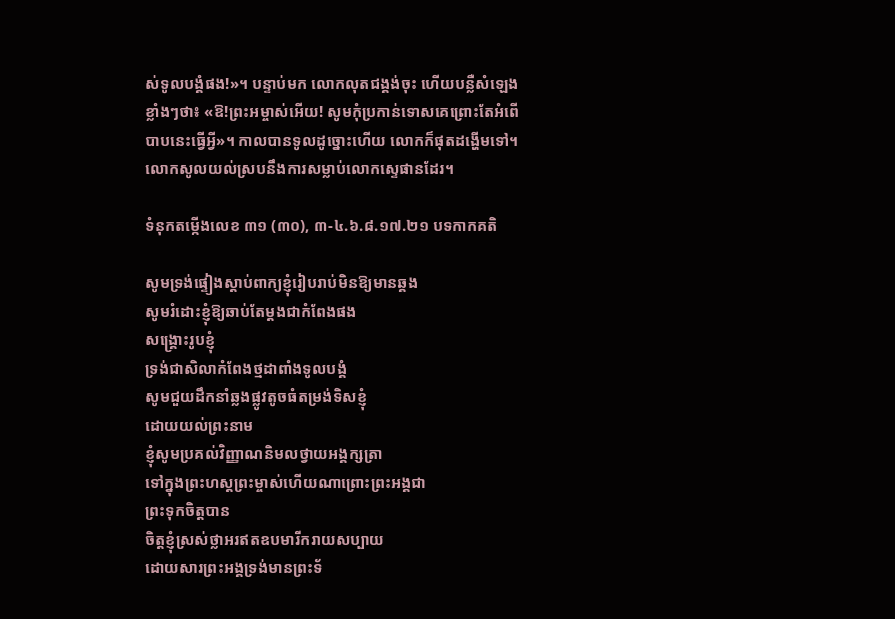ស់ទូលបង្គំផង!»។ បន្ទាប់មក លោកលុតជង្គង់ចុះ ហើយបន្លឺសំឡេងខ្លាំងៗថា៖ «ឱ!ព្រះអម្ចាស់អើយ! សូមកុំប្រកាន់ទោសគេព្រោះតែអំពើបាបនេះធ្វើអ្វី»។ កាលបានទូលដូច្នោះហើយ លោកក៏ផុតដង្ហើមទៅ។ លោកសូលយល់ស្របនឹងការសម្លាប់លោកស្ទេផានដែរ។

ទំនុកតម្កើងលេខ ៣១ (៣០), ៣-៤.៦.៨.១៧.២១ បទកាកគតិ

សូមទ្រង់ផ្ទៀងស្តាប់ពាក្យខ្ញុំរៀបរាប់មិនឱ្យមានឆ្គង
សូមរំដោះខ្ញុំឱ្យឆាប់តែម្តងជាកំពែងផង
សង្គ្រោះរូបខ្ញុំ
ទ្រង់ជាសិលាកំពែងថ្មដាពាំងទូលបង្គំ
សូមជួយដឹកនាំឆ្លងផ្លូវតូចធំតម្រង់ទិសខ្ញុំ
ដោយយល់ព្រះនាម
ខ្ញុំសូមប្រគល់វិញ្ញាណនិមលថ្វាយអង្គក្សត្រា
ទៅក្នុងព្រះហស្តព្រះម្ចាស់ហើយណាព្រោះព្រះអង្គជា
ព្រះទុកចិត្តបាន
ចិត្តខ្ញុំស្រស់ថ្លាអរឥតឧបមារីករាយសប្បាយ
ដោយសារព្រះអង្គទ្រង់មានព្រះទ័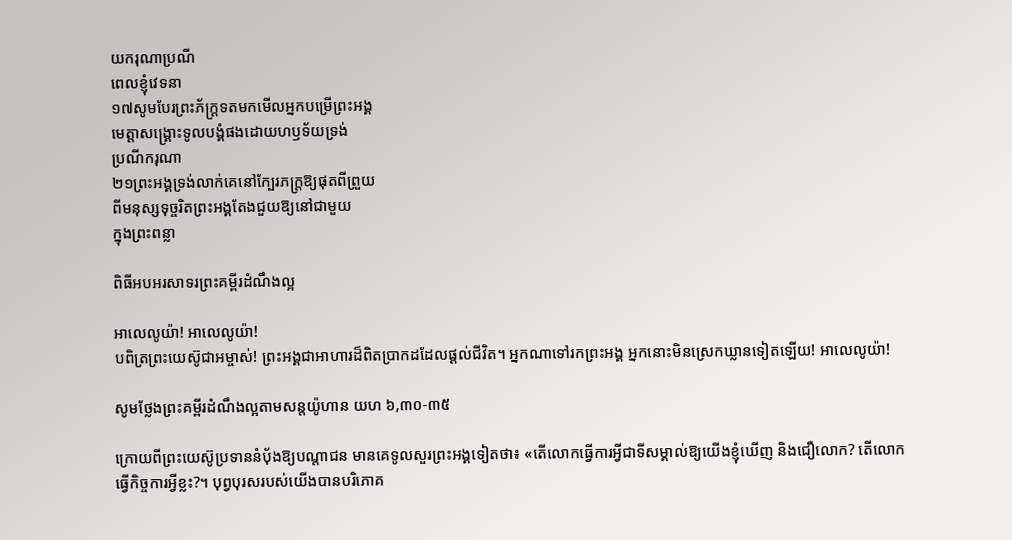យករុណាប្រណី
ពេលខ្ញុំវេទនា
១៧សូមបែរព្រះភ័ក្រ្តទតមកមើលអ្នកបម្រើព្រះអង្គ
មេត្តាសង្គ្រោះទូលបង្គំផងដោយហឫទ័យទ្រង់
ប្រណីករុណា
២១ព្រះអង្គទ្រង់លាក់គេនៅក្បែរភក្រ្តឱ្យផុតពីព្រួយ
ពីមនុស្សទុច្ចរិតព្រះអង្គតែងជួយឱ្យនៅជាមួយ
ក្នុងព្រះពន្លា

ពិធីអបអរសាទរព្រះគម្ពីរដំណឹងល្អ

អាលេលូយ៉ា! អាលេលូយ៉ា!
បពិត្រព្រះយេស៊ូជាអម្ចាស់! ព្រះអង្គជាអាហារដ៏ពិតប្រាកដដែលផ្តល់ជីវិត។ អ្នកណាទៅរកព្រះអង្គ អ្នកនោះមិនស្រេកឃ្លានទៀតឡើយ! អាលេលូយ៉ា!

សូមថ្លែងព្រះគម្ពីរដំណឹងល្អតាមសន្តយ៉ូហាន យហ ៦,៣០-៣៥

ក្រោយពីព្រះយេស៊ូប្រទាននំប៉័ងឱ្យបណ្តាជន មានគេទូលសួរព្រះអង្គទៀតថា៖ «តើលោកធ្វើការអ្វីជាទីសម្គាល់ឱ្យយើងខ្ញុំឃើញ និងជឿលោក? តើលោកធ្វើកិច្ចការអ្វីខ្លះ?។ បុព្វបុរសរបស់យើងបានបរិភោគ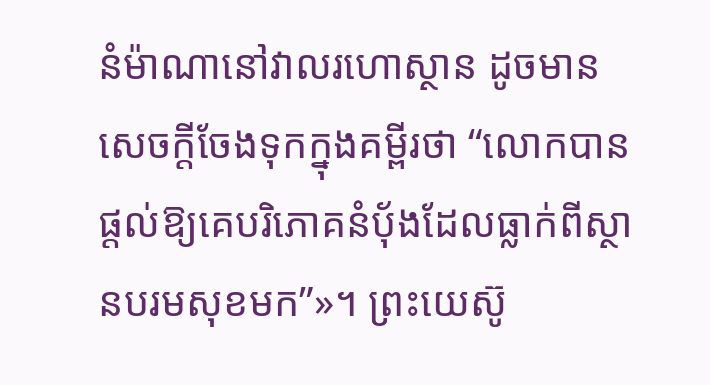នំម៉ាណានៅវាលរហោស្ថាន ដូចមានសេចក្តីចែងទុកក្នុងគម្ពីរថា “លោកបានផ្តល់ឱ្យគេបរិភោគនំប៉័ងដែលធ្លាក់ពីស្ថានបរមសុខមក”»។ ព្រះយេស៊ូ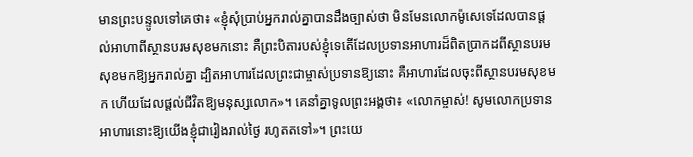មានព្រះបន្ទូលទៅគេថា៖ «ខ្ញុំសុំប្រាប់អ្នករាល់គ្នាបានដឹងច្បាស់ថា មិនមែនលោកម៉ូសេទេដែលបានផ្តល់អាហាពីស្ថានបរមសុខមកនោះ គឺព្រះបិតារបស់ខ្ញុំទេតើដែលប្រទានអាហារដ៏ពិតប្រាកដពីស្ថានបរមសុខមកឱ្យអ្នករាល់គ្នា ដ្បិតអាហារដែលព្រះជាម្ចាស់ប្រទានឱ្យនោះ គឺអាហារដែលចុះពីស្ថានបរមសុខមក ហើយដែលផ្តល់ជីវិតឱ្យមនុស្សលោក»។ គេនាំគ្នាទូលព្រះអង្គថា៖ «លោកម្ចាស់! សូមលោកប្រទានអាហារនោះឱ្យយើងខ្ញុំជារៀងរាល់ថ្ងៃ រហូតតទៅ»។ ព្រះយេ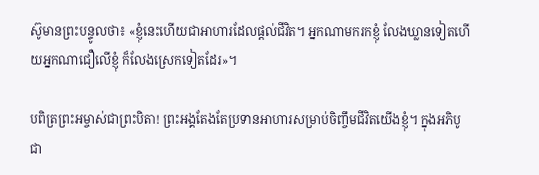ស៊ូមានព្រះបន្ទូលថា៖ «ខ្ញុំនេះហើយជាអាហារដែលផ្តល់ជីវិត។ អ្នកណាមករកខ្ញុំ លែងឃ្លានទៀតហើយអ្នកណាជឿលើខ្ញុំ ក៏លែងស្រេកទៀតដែរ»។

បពិត្រព្រះអម្ចាស់ជាព្រះបិតា! ព្រះអង្គតែងតែប្រទានអាហារសម្រាប់ចិញ្ចឹមជីវិតយើងខ្ញុំ។ ក្នុងអភិបូជា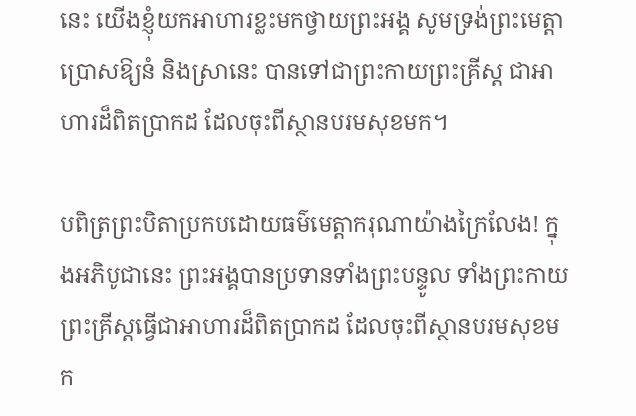នេះ យើងខ្ញុំយកអាហារខ្លះមកថ្វាយព្រះអង្គ សូមទ្រង់ព្រះមេត្តាប្រោសឱ្យនំ និងស្រានេះ បានទៅជាព្រះកាយព្រះគ្រីស្ត ជាអាហារដ៏ពិតប្រាកដ ដែលចុះពីស្ថានបរមសុខមក។

បពិត្រព្រះបិតាប្រកបដោយធម៌មេត្តាករុណាយ៉ាងក្រៃលែង! ក្នុងអភិបូជានេះ ព្រះអង្គបានប្រទានទាំងព្រះបន្ទូល ទាំងព្រះកាយព្រះគ្រីស្តធ្វើជាអាហារដ៏ពិតប្រាកដ ដែលចុះពីស្ថានបរមសុខមក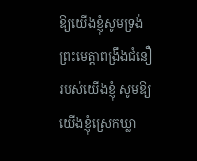ឱ្យយើងខ្ញុំសូមទ្រង់ព្រះមេត្តាពង្រឹងជំនឿរបស់យើងខ្ញុំ សូមឱ្យយើងខ្ញុំស្រេកឃ្លា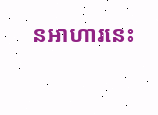នអាហារនេះ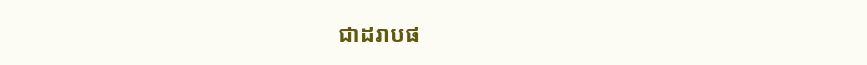ជាដរាបផ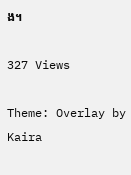ង។

327 Views

Theme: Overlay by Kaira